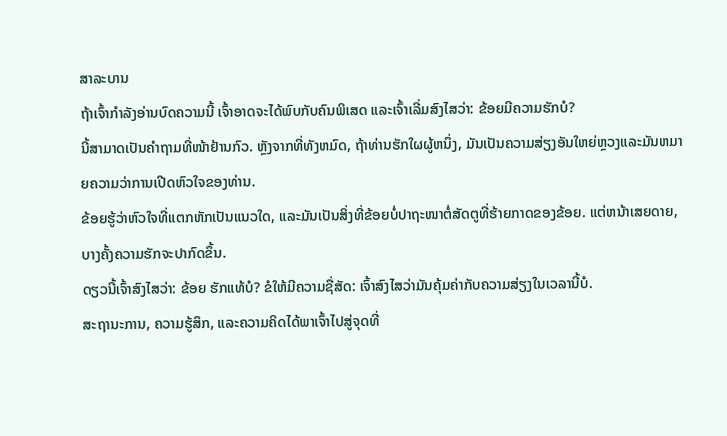ສາລະບານ
ຖ້າເຈົ້າກຳລັງອ່ານບົດຄວາມນີ້ ເຈົ້າອາດຈະໄດ້ພົບກັບຄົນພິເສດ ແລະເຈົ້າເລີ່ມສົງໄສວ່າ: ຂ້ອຍມີຄວາມຮັກບໍ?
ນີ້ສາມາດເປັນຄຳຖາມທີ່ໜ້າຢ້ານກົວ. ຫຼັງຈາກທີ່ທັງຫມົດ, ຖ້າທ່ານຮັກໃຜຜູ້ຫນຶ່ງ, ມັນເປັນຄວາມສ່ຽງອັນໃຫຍ່ຫຼວງແລະມັນຫມາຍຄວາມວ່າການເປີດຫົວໃຈຂອງທ່ານ.
ຂ້ອຍຮູ້ວ່າຫົວໃຈທີ່ແຕກຫັກເປັນແນວໃດ, ແລະມັນເປັນສິ່ງທີ່ຂ້ອຍບໍ່ປາຖະໜາຕໍ່ສັດຕູທີ່ຮ້າຍກາດຂອງຂ້ອຍ. ແຕ່ຫນ້າເສຍດາຍ, ບາງຄັ້ງຄວາມຮັກຈະປາກົດຂຶ້ນ.
ດຽວນີ້ເຈົ້າສົງໄສວ່າ: ຂ້ອຍ ຮັກແທ້ບໍ? ຂໍໃຫ້ມີຄວາມຊື່ສັດ: ເຈົ້າສົງໄສວ່າມັນຄຸ້ມຄ່າກັບຄວາມສ່ຽງໃນເວລານີ້ບໍ.
ສະຖານະການ, ຄວາມຮູ້ສຶກ, ແລະຄວາມຄິດໄດ້ພາເຈົ້າໄປສູ່ຈຸດທີ່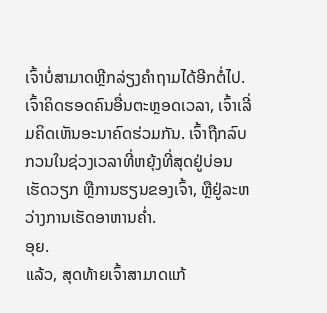ເຈົ້າບໍ່ສາມາດຫຼີກລ່ຽງຄຳຖາມໄດ້ອີກຕໍ່ໄປ.
ເຈົ້າຄິດຮອດຄົນອື່ນຕະຫຼອດເວລາ, ເຈົ້າເລີ່ມຄິດເຫັນອະນາຄົດຮ່ວມກັນ. ເຈົ້າຖືກລົບກວນໃນຊ່ວງເວລາທີ່ຫຍຸ້ງທີ່ສຸດຢູ່ບ່ອນເຮັດວຽກ ຫຼືການຮຽນຂອງເຈົ້າ, ຫຼືຢູ່ລະຫວ່າງການເຮັດອາຫານຄ່ຳ.
ອຸຍ.
ແລ້ວ, ສຸດທ້າຍເຈົ້າສາມາດແກ້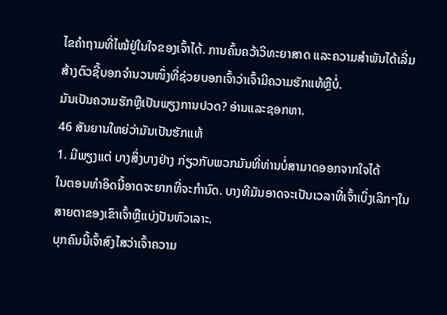ໄຂຄຳຖາມທີ່ໄໝ້ຢູ່ໃນໃຈຂອງເຈົ້າໄດ້. ການຄົ້ນຄວ້າວິທະຍາສາດ ແລະຄວາມສໍາພັນໄດ້ເລີ່ມສ້າງຕົວຊີ້ບອກຈຳນວນໜຶ່ງທີ່ຊ່ວຍບອກເຈົ້າວ່າເຈົ້າມີຄວາມຮັກແທ້ຫຼືບໍ່.
ມັນເປັນຄວາມຮັກຫຼືເປັນພຽງການປວດ? ອ່ານແລະຊອກຫາ.
46 ສັນຍານໃຫຍ່ວ່າມັນເປັນຮັກແທ້
1. ມີພຽງແຕ່ ບາງສິ່ງບາງຢ່າງ ກ່ຽວກັບພວກມັນທີ່ທ່ານບໍ່ສາມາດອອກຈາກໃຈໄດ້
ໃນຕອນທໍາອິດນີ້ອາດຈະຍາກທີ່ຈະກໍານົດ. ບາງທີມັນອາດຈະເປັນເວລາທີ່ເຈົ້າເບິ່ງເລິກໆໃນສາຍຕາຂອງເຂົາເຈົ້າຫຼືແບ່ງປັນຫົວເລາະ.
ບຸກຄົນນີ້ເຈົ້າສົງໄສວ່າເຈົ້າຄວາມ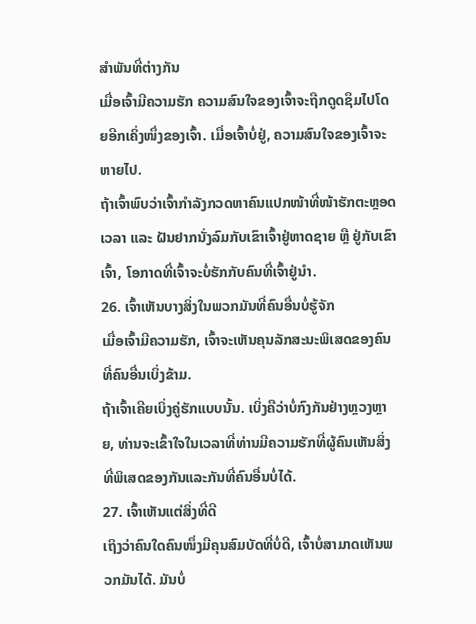ສຳພັນທີ່ຕ່າງກັນ
ເມື່ອເຈົ້າມີຄວາມຮັກ ຄວາມສົນໃຈຂອງເຈົ້າຈະຖືກດູດຊຶມໄປໂດຍອີກເຄິ່ງໜຶ່ງຂອງເຈົ້າ. ເມື່ອເຈົ້າບໍ່ຢູ່, ຄວາມສົນໃຈຂອງເຈົ້າຈະຫາຍໄປ.
ຖ້າເຈົ້າພົບວ່າເຈົ້າກຳລັງກວດຫາຄົນແປກໜ້າທີ່ໜ້າຮັກຕະຫຼອດເວລາ ແລະ ຝັນຢາກນັ່ງລົມກັບເຂົາເຈົ້າຢູ່ຫາດຊາຍ ຫຼື ຢູ່ກັບເຂົາເຈົ້າ, ໂອກາດທີ່ເຈົ້າຈະບໍ່ຮັກກັບຄົນທີ່ເຈົ້າຢູ່ນຳ.
26. ເຈົ້າເຫັນບາງສິ່ງໃນພວກມັນທີ່ຄົນອື່ນບໍ່ຮູ້ຈັກ
ເມື່ອເຈົ້າມີຄວາມຮັກ, ເຈົ້າຈະເຫັນຄຸນລັກສະນະພິເສດຂອງຄົນທີ່ຄົນອື່ນເບິ່ງຂ້າມ.
ຖ້າເຈົ້າເຄີຍເບິ່ງຄູ່ຮັກແບບນັ້ນ. ເບິ່ງຄືວ່າບໍ່ກົງກັນຢ່າງຫຼວງຫຼາຍ, ທ່ານຈະເຂົ້າໃຈໃນເວລາທີ່ທ່ານມີຄວາມຮັກທີ່ຜູ້ຄົນເຫັນສິ່ງທີ່ພິເສດຂອງກັນແລະກັນທີ່ຄົນອື່ນບໍ່ໄດ້.
27. ເຈົ້າເຫັນແຕ່ສິ່ງທີ່ດີ
ເຖິງວ່າຄົນໃດຄົນໜຶ່ງມີຄຸນສົມບັດທີ່ບໍ່ດີ, ເຈົ້າບໍ່ສາມາດເຫັນພວກມັນໄດ້. ມັນບໍ່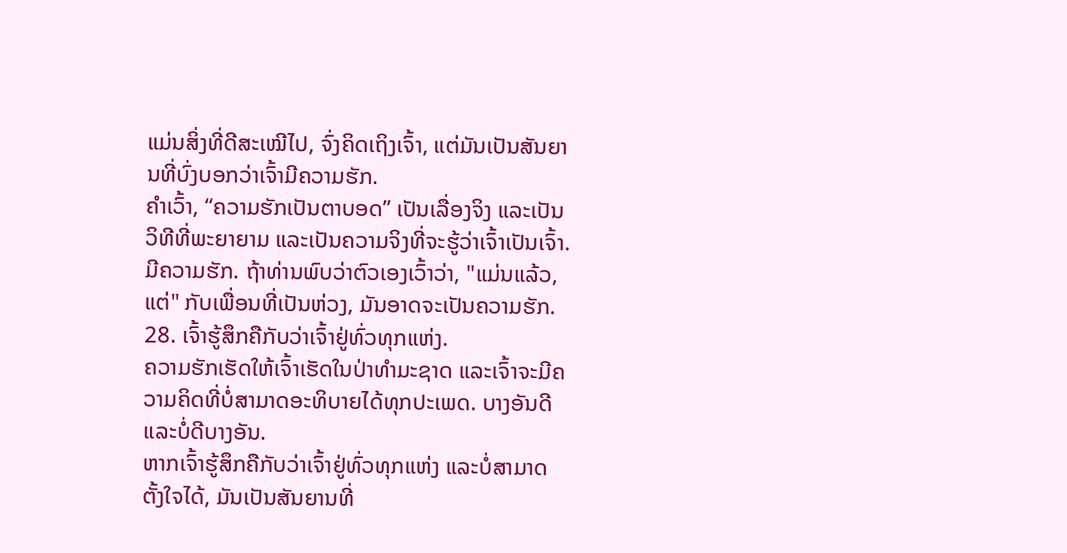ແມ່ນສິ່ງທີ່ດີສະເໝີໄປ, ຈົ່ງຄິດເຖິງເຈົ້າ, ແຕ່ມັນເປັນສັນຍານທີ່ບົ່ງບອກວ່າເຈົ້າມີຄວາມຮັກ.
ຄຳເວົ້າ, “ຄວາມຮັກເປັນຕາບອດ” ເປັນເລື່ອງຈິງ ແລະເປັນວິທີທີ່ພະຍາຍາມ ແລະເປັນຄວາມຈິງທີ່ຈະຮູ້ວ່າເຈົ້າເປັນເຈົ້າ. ມີຄວາມຮັກ. ຖ້າທ່ານພົບວ່າຕົວເອງເວົ້າວ່າ, "ແມ່ນແລ້ວ, ແຕ່" ກັບເພື່ອນທີ່ເປັນຫ່ວງ, ມັນອາດຈະເປັນຄວາມຮັກ.
28. ເຈົ້າຮູ້ສຶກຄືກັບວ່າເຈົ້າຢູ່ທົ່ວທຸກແຫ່ງ.
ຄວາມຮັກເຮັດໃຫ້ເຈົ້າເຮັດໃນປ່າທໍາມະຊາດ ແລະເຈົ້າຈະມີຄວາມຄິດທີ່ບໍ່ສາມາດອະທິບາຍໄດ້ທຸກປະເພດ. ບາງອັນດີ ແລະບໍ່ດີບາງອັນ.
ຫາກເຈົ້າຮູ້ສຶກຄືກັບວ່າເຈົ້າຢູ່ທົ່ວທຸກແຫ່ງ ແລະບໍ່ສາມາດຕັ້ງໃຈໄດ້, ມັນເປັນສັນຍານທີ່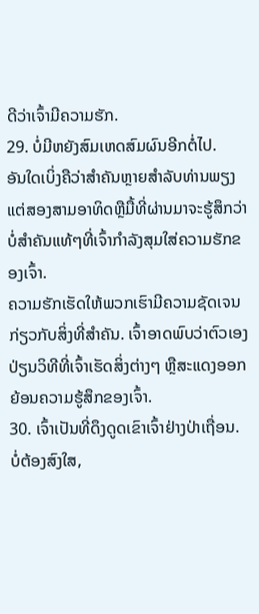ດີວ່າເຈົ້າມີຄວາມຮັກ.
29. ບໍ່ມີຫຍັງສົມເຫດສົມຜົນອີກຕໍ່ໄປ.
ອັນໃດເບິ່ງຄືວ່າສໍາຄັນຫຼາຍສໍາລັບທ່ານພຽງແຕ່ສອງສາມອາທິດຫຼືມື້ທີ່ຜ່ານມາຈະຮູ້ສຶກວ່າບໍ່ສໍາຄັນແທ້ໆທີ່ເຈົ້າກໍາລັງສຸມໃສ່ຄວາມຮັກຂອງເຈົ້າ.
ຄວາມຮັກເຮັດໃຫ້ພວກເຮົາມີຄວາມຊັດເຈນກ່ຽວກັບສິ່ງທີ່ສໍາຄັນ. ເຈົ້າອາດພົບວ່າຕົວເອງປ່ຽນວິທີທີ່ເຈົ້າເຮັດສິ່ງຕ່າງໆ ຫຼືສະແດງອອກຍ້ອນຄວາມຮູ້ສຶກຂອງເຈົ້າ.
30. ເຈົ້າເປັນທີ່ດຶງດູດເຂົາເຈົ້າຢ່າງປ່າເຖື່ອນ.
ບໍ່ຕ້ອງສົງໃສ,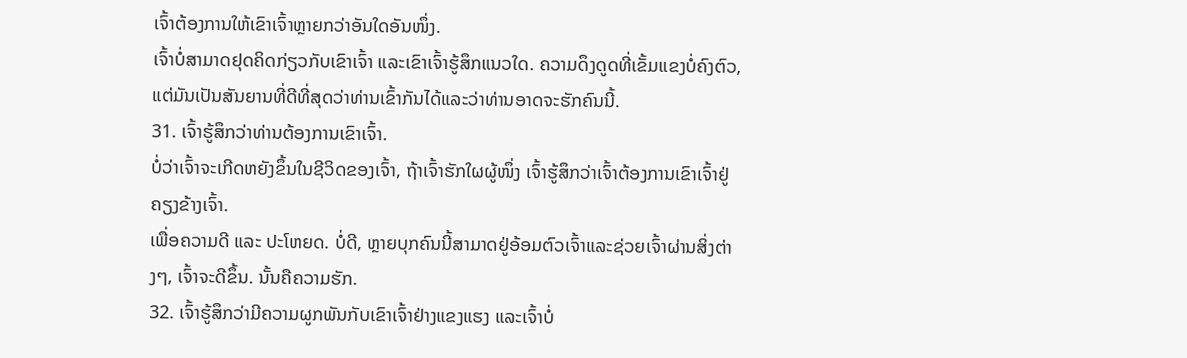ເຈົ້າຕ້ອງການໃຫ້ເຂົາເຈົ້າຫຼາຍກວ່າອັນໃດອັນໜຶ່ງ.
ເຈົ້າບໍ່ສາມາດຢຸດຄິດກ່ຽວກັບເຂົາເຈົ້າ ແລະເຂົາເຈົ້າຮູ້ສຶກແນວໃດ. ຄວາມດຶງດູດທີ່ເຂັ້ມແຂງບໍ່ຄົງຕົວ, ແຕ່ມັນເປັນສັນຍານທີ່ດີທີ່ສຸດວ່າທ່ານເຂົ້າກັນໄດ້ແລະວ່າທ່ານອາດຈະຮັກຄົນນີ້.
31. ເຈົ້າຮູ້ສຶກວ່າທ່ານຕ້ອງການເຂົາເຈົ້າ.
ບໍ່ວ່າເຈົ້າຈະເກີດຫຍັງຂຶ້ນໃນຊີວິດຂອງເຈົ້າ, ຖ້າເຈົ້າຮັກໃຜຜູ້ໜຶ່ງ ເຈົ້າຮູ້ສຶກວ່າເຈົ້າຕ້ອງການເຂົາເຈົ້າຢູ່ຄຽງຂ້າງເຈົ້າ.
ເພື່ອຄວາມດີ ແລະ ປະໂຫຍດ. ບໍ່ດີ, ຫຼາຍບຸກຄົນນີ້ສາມາດຢູ່ອ້ອມຕົວເຈົ້າແລະຊ່ວຍເຈົ້າຜ່ານສິ່ງຕ່າງໆ, ເຈົ້າຈະດີຂຶ້ນ. ນັ້ນຄືຄວາມຮັກ.
32. ເຈົ້າຮູ້ສຶກວ່າມີຄວາມຜູກພັນກັບເຂົາເຈົ້າຢ່າງແຂງແຮງ ແລະເຈົ້າບໍ່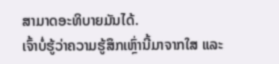ສາມາດອະທິບາຍມັນໄດ້.
ເຈົ້າບໍ່ຮູ້ວ່າຄວາມຮູ້ສຶກເຫຼົ່ານີ້ມາຈາກໃສ ແລະ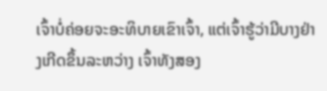ເຈົ້າບໍ່ຄ່ອຍຈະອະທິບາຍເຂົາເຈົ້າ, ແຕ່ເຈົ້າຮູ້ວ່າມີບາງຢ່າງເກີດຂຶ້ນລະຫວ່າງ ເຈົ້າທັງສອງ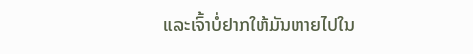ແລະເຈົ້າບໍ່ຢາກໃຫ້ມັນຫາຍໄປໃນ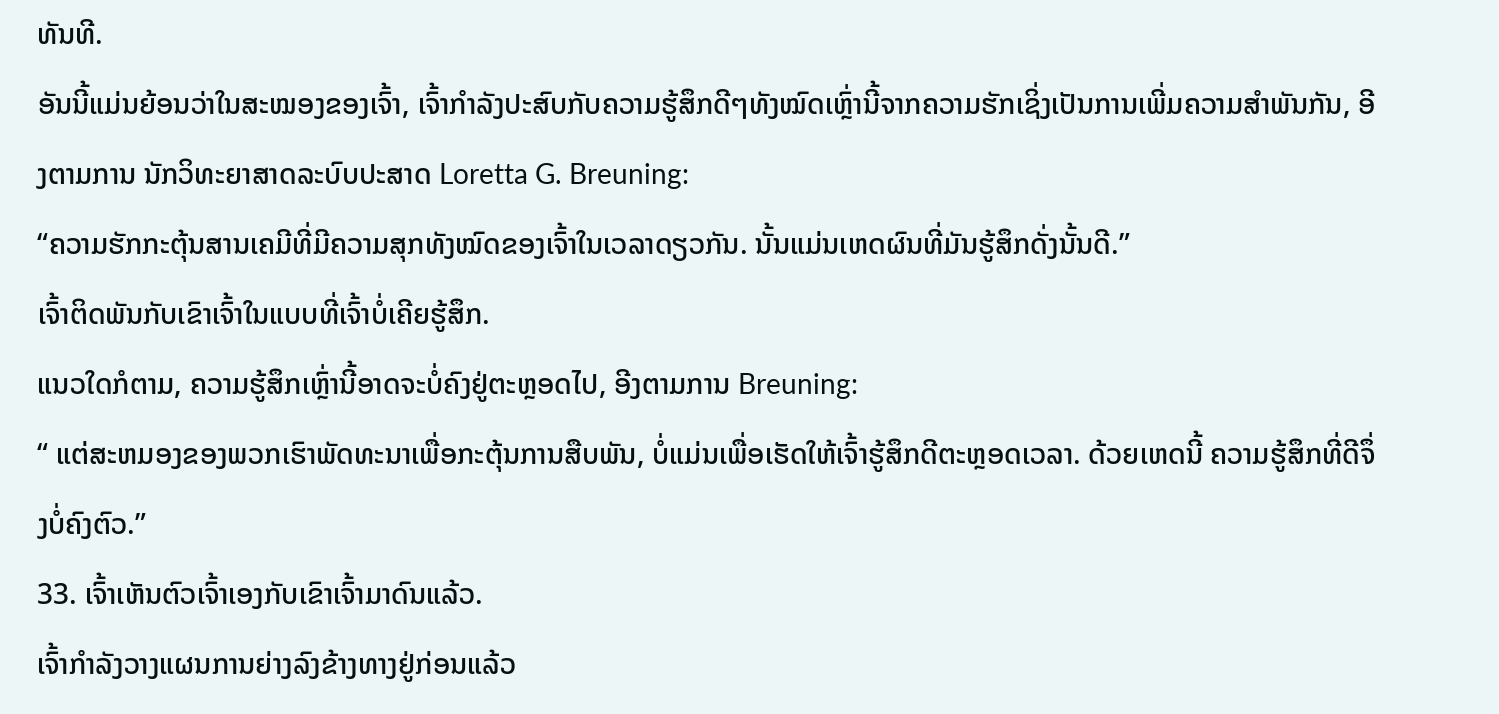ທັນທີ.
ອັນນີ້ແມ່ນຍ້ອນວ່າໃນສະໝອງຂອງເຈົ້າ, ເຈົ້າກຳລັງປະສົບກັບຄວາມຮູ້ສຶກດີໆທັງໝົດເຫຼົ່ານີ້ຈາກຄວາມຮັກເຊິ່ງເປັນການເພີ່ມຄວາມສຳພັນກັນ, ອີງຕາມການ ນັກວິທະຍາສາດລະບົບປະສາດ Loretta G. Breuning:
“ຄວາມຮັກກະຕຸ້ນສານເຄມີທີ່ມີຄວາມສຸກທັງໝົດຂອງເຈົ້າໃນເວລາດຽວກັນ. ນັ້ນແມ່ນເຫດຜົນທີ່ມັນຮູ້ສຶກດັ່ງນັ້ນດີ.”
ເຈົ້າຕິດພັນກັບເຂົາເຈົ້າໃນແບບທີ່ເຈົ້າບໍ່ເຄີຍຮູ້ສຶກ.
ແນວໃດກໍຕາມ, ຄວາມຮູ້ສຶກເຫຼົ່ານີ້ອາດຈະບໍ່ຄົງຢູ່ຕະຫຼອດໄປ, ອີງຕາມການ Breuning:
“ ແຕ່ສະຫມອງຂອງພວກເຮົາພັດທະນາເພື່ອກະຕຸ້ນການສືບພັນ, ບໍ່ແມ່ນເພື່ອເຮັດໃຫ້ເຈົ້າຮູ້ສຶກດີຕະຫຼອດເວລາ. ດ້ວຍເຫດນີ້ ຄວາມຮູ້ສຶກທີ່ດີຈຶ່ງບໍ່ຄົງຕົວ.”
33. ເຈົ້າເຫັນຕົວເຈົ້າເອງກັບເຂົາເຈົ້າມາດົນແລ້ວ.
ເຈົ້າກຳລັງວາງແຜນການຍ່າງລົງຂ້າງທາງຢູ່ກ່ອນແລ້ວ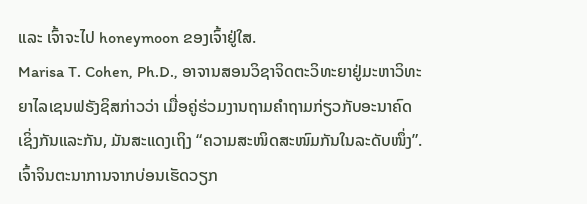ແລະ ເຈົ້າຈະໄປ honeymoon ຂອງເຈົ້າຢູ່ໃສ.
Marisa T. Cohen, Ph.D., ອາຈານສອນວິຊາຈິດຕະວິທະຍາຢູ່ມະຫາວິທະຍາໄລເຊນຟຣັງຊິສກ່າວວ່າ ເມື່ອຄູ່ຮ່ວມງານຖາມຄຳຖາມກ່ຽວກັບອະນາຄົດເຊິ່ງກັນແລະກັນ, ມັນສະແດງເຖິງ “ຄວາມສະໜິດສະໜົມກັນໃນລະດັບໜຶ່ງ”.
ເຈົ້າຈິນຕະນາການຈາກບ່ອນເຮັດວຽກ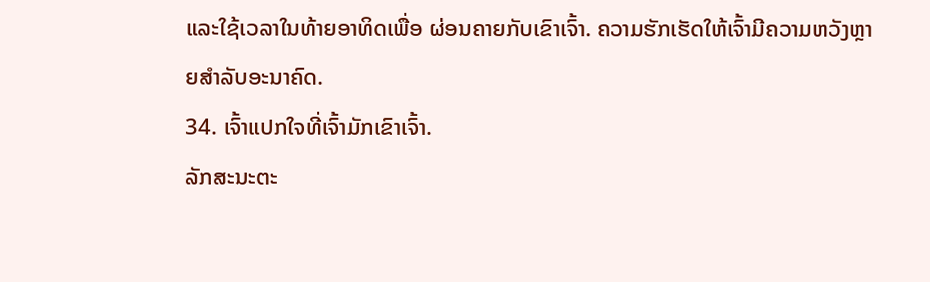ແລະໃຊ້ເວລາໃນທ້າຍອາທິດເພື່ອ ຜ່ອນຄາຍກັບເຂົາເຈົ້າ. ຄວາມຮັກເຮັດໃຫ້ເຈົ້າມີຄວາມຫວັງຫຼາຍສຳລັບອະນາຄົດ.
34. ເຈົ້າແປກໃຈທີ່ເຈົ້າມັກເຂົາເຈົ້າ.
ລັກສະນະຕະ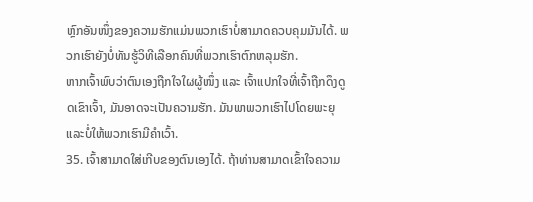ຫຼົກອັນໜຶ່ງຂອງຄວາມຮັກແມ່ນພວກເຮົາບໍ່ສາມາດຄວບຄຸມມັນໄດ້. ພວກເຮົາຍັງບໍ່ທັນຮູ້ວິທີເລືອກຄົນທີ່ພວກເຮົາຕົກຫລຸມຮັກ.
ຫາກເຈົ້າພົບວ່າຕົນເອງຖືກໃຈໃຜຜູ້ໜຶ່ງ ແລະ ເຈົ້າແປກໃຈທີ່ເຈົ້າຖືກດຶງດູດເຂົາເຈົ້າ, ມັນອາດຈະເປັນຄວາມຮັກ. ມັນພາພວກເຮົາໄປໂດຍພະຍຸ ແລະບໍ່ໃຫ້ພວກເຮົາມີຄຳເວົ້າ.
35. ເຈົ້າສາມາດໃສ່ເກີບຂອງຕົນເອງໄດ້. ຖ້າທ່ານສາມາດເຂົ້າໃຈຄວາມ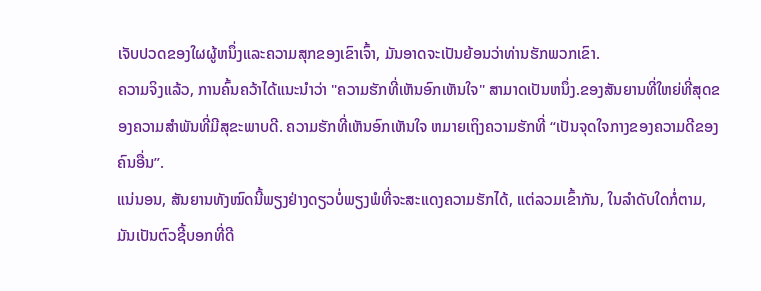ເຈັບປວດຂອງໃຜຜູ້ຫນຶ່ງແລະຄວາມສຸກຂອງເຂົາເຈົ້າ, ມັນອາດຈະເປັນຍ້ອນວ່າທ່ານຮັກພວກເຂົາ.
ຄວາມຈິງແລ້ວ, ການຄົ້ນຄວ້າໄດ້ແນະນໍາວ່າ "ຄວາມຮັກທີ່ເຫັນອົກເຫັນໃຈ" ສາມາດເປັນຫນຶ່ງ.ຂອງສັນຍານທີ່ໃຫຍ່ທີ່ສຸດຂອງຄວາມສໍາພັນທີ່ມີສຸຂະພາບດີ. ຄວາມຮັກທີ່ເຫັນອົກເຫັນໃຈ ຫມາຍເຖິງຄວາມຮັກທີ່ “ເປັນຈຸດໃຈກາງຂອງຄວາມດີຂອງຄົນອື່ນ”.
ແນ່ນອນ, ສັນຍານທັງໝົດນີ້ພຽງຢ່າງດຽວບໍ່ພຽງພໍທີ່ຈະສະແດງຄວາມຮັກໄດ້, ແຕ່ລວມເຂົ້າກັນ, ໃນລໍາດັບໃດກໍ່ຕາມ, ມັນເປັນຕົວຊີ້ບອກທີ່ດີ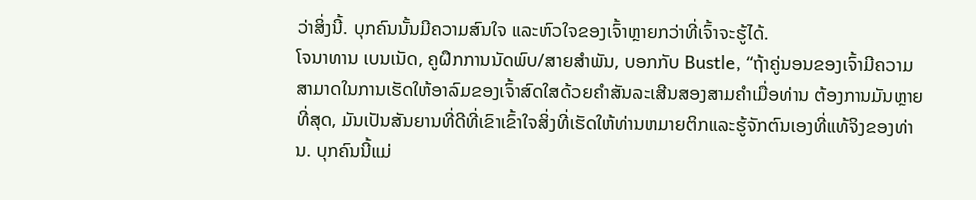ວ່າສິ່ງນີ້. ບຸກຄົນນັ້ນມີຄວາມສົນໃຈ ແລະຫົວໃຈຂອງເຈົ້າຫຼາຍກວ່າທີ່ເຈົ້າຈະຮູ້ໄດ້.
ໂຈນາທານ ເບນເນັດ, ຄູຝຶກການນັດພົບ/ສາຍສຳພັນ, ບອກກັບ Bustle, “ຖ້າຄູ່ນອນຂອງເຈົ້າມີຄວາມສາມາດໃນການເຮັດໃຫ້ອາລົມຂອງເຈົ້າສົດໃສດ້ວຍຄຳສັນລະເສີນສອງສາມຄຳເມື່ອທ່ານ ຕ້ອງການມັນຫຼາຍທີ່ສຸດ, ມັນເປັນສັນຍານທີ່ດີທີ່ເຂົາເຂົ້າໃຈສິ່ງທີ່ເຮັດໃຫ້ທ່ານຫມາຍຕິກແລະຮູ້ຈັກຕົນເອງທີ່ແທ້ຈິງຂອງທ່ານ. ບຸກຄົນນີ້ແມ່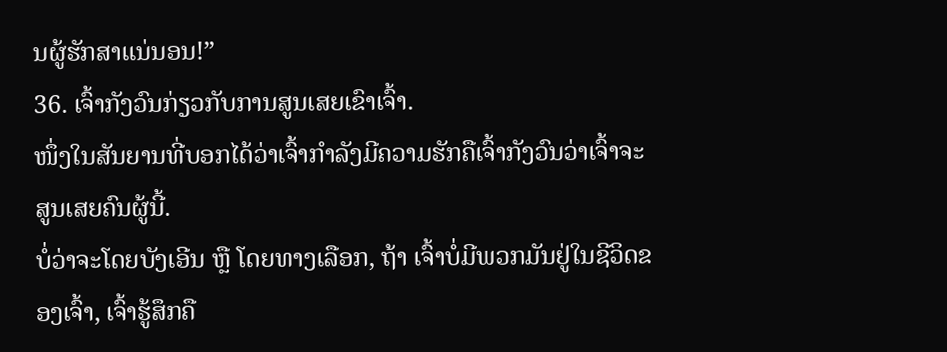ນຜູ້ຮັກສາແນ່ນອນ!”
36. ເຈົ້າກັງວົນກ່ຽວກັບການສູນເສຍເຂົາເຈົ້າ.
ໜຶ່ງໃນສັນຍານທີ່ບອກໄດ້ວ່າເຈົ້າກຳລັງມີຄວາມຮັກຄືເຈົ້າກັງວົນວ່າເຈົ້າຈະສູນເສຍຄົນຜູ້ນີ້.
ບໍ່ວ່າຈະໂດຍບັງເອີນ ຫຼື ໂດຍທາງເລືອກ, ຖ້າ ເຈົ້າບໍ່ມີພວກມັນຢູ່ໃນຊີວິດຂອງເຈົ້າ, ເຈົ້າຮູ້ສຶກຄື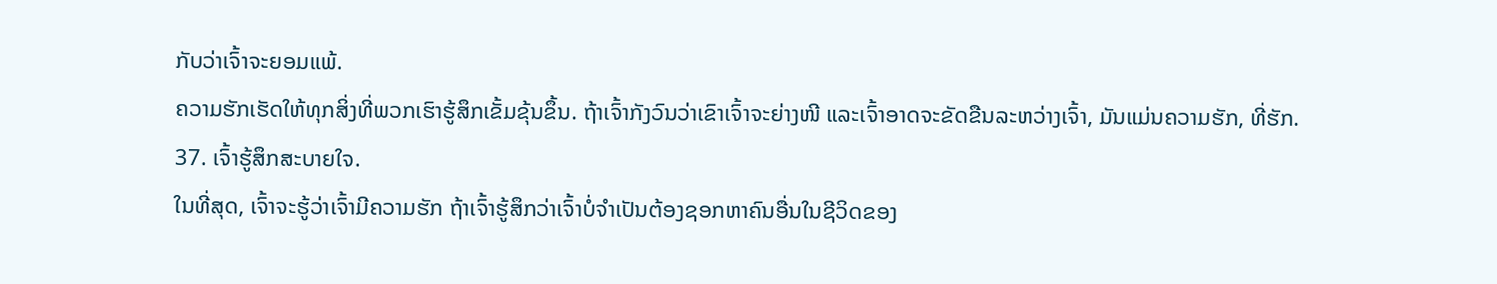ກັບວ່າເຈົ້າຈະຍອມແພ້.
ຄວາມຮັກເຮັດໃຫ້ທຸກສິ່ງທີ່ພວກເຮົາຮູ້ສຶກເຂັ້ມຂຸ້ນຂຶ້ນ. ຖ້າເຈົ້າກັງວົນວ່າເຂົາເຈົ້າຈະຍ່າງໜີ ແລະເຈົ້າອາດຈະຂັດຂືນລະຫວ່າງເຈົ້າ, ມັນແມ່ນຄວາມຮັກ, ທີ່ຮັກ.
37. ເຈົ້າຮູ້ສຶກສະບາຍໃຈ.
ໃນທີ່ສຸດ, ເຈົ້າຈະຮູ້ວ່າເຈົ້າມີຄວາມຮັກ ຖ້າເຈົ້າຮູ້ສຶກວ່າເຈົ້າບໍ່ຈຳເປັນຕ້ອງຊອກຫາຄົນອື່ນໃນຊີວິດຂອງ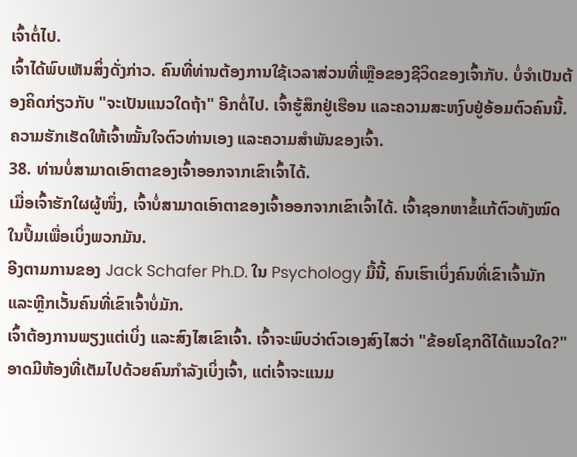ເຈົ້າຕໍ່ໄປ.
ເຈົ້າໄດ້ພົບເຫັນສິ່ງດັ່ງກ່າວ. ຄົນທີ່ທ່ານຕ້ອງການໃຊ້ເວລາສ່ວນທີ່ເຫຼືອຂອງຊີວິດຂອງເຈົ້າກັບ. ບໍ່ຈໍາເປັນຕ້ອງຄິດກ່ຽວກັບ "ຈະເປັນແນວໃດຖ້າ" ອີກຕໍ່ໄປ. ເຈົ້າຮູ້ສຶກຢູ່ເຮືອນ ແລະຄວາມສະຫງົບຢູ່ອ້ອມຕົວຄົນນີ້. ຄວາມຮັກເຮັດໃຫ້ເຈົ້າໝັ້ນໃຈຕົວທ່ານເອງ ແລະຄວາມສໍາພັນຂອງເຈົ້າ.
38. ທ່ານບໍ່ສາມາດເອົາຕາຂອງເຈົ້າອອກຈາກເຂົາເຈົ້າໄດ້.
ເມື່ອເຈົ້າຮັກໃຜຜູ້ໜຶ່ງ, ເຈົ້າບໍ່ສາມາດເອົາຕາຂອງເຈົ້າອອກຈາກເຂົາເຈົ້າໄດ້. ເຈົ້າຊອກຫາຂໍ້ແກ້ຕົວທັງໝົດໃນປຶ້ມເພື່ອເບິ່ງພວກມັນ.
ອີງຕາມການຂອງ Jack Schafer Ph.D. ໃນ Psychology ມື້ນີ້, ຄົນເຮົາເບິ່ງຄົນທີ່ເຂົາເຈົ້າມັກ ແລະຫຼີກເວັ້ນຄົນທີ່ເຂົາເຈົ້າບໍ່ມັກ.
ເຈົ້າຕ້ອງການພຽງແຕ່ເບິ່ງ ແລະສົງໄສເຂົາເຈົ້າ. ເຈົ້າຈະພົບວ່າຕົວເອງສົງໄສວ່າ "ຂ້ອຍໂຊກດີໄດ້ແນວໃດ?"
ອາດມີຫ້ອງທີ່ເຕັມໄປດ້ວຍຄົນກຳລັງເບິ່ງເຈົ້າ, ແຕ່ເຈົ້າຈະແນມ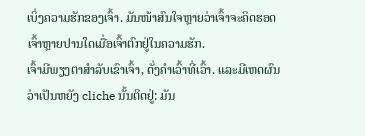ເບິ່ງຄວາມຮັກຂອງເຈົ້າ. ມັນໜ້າສົນໃຈຫຼາຍວ່າເຈົ້າຈະຄິດຮອດເຈົ້າຫຼາຍປານໃດເມື່ອເຈົ້າຕົກຢູ່ໃນຄວາມຮັກ.
ເຈົ້າມີພຽງຕາສຳລັບເຂົາເຈົ້າ, ດັ່ງຄຳເວົ້າທີ່ເວົ້າ. ແລະມີເຫດຜົນວ່າເປັນຫຍັງ cliche ນັ້ນຕິດຢູ່: ມັນ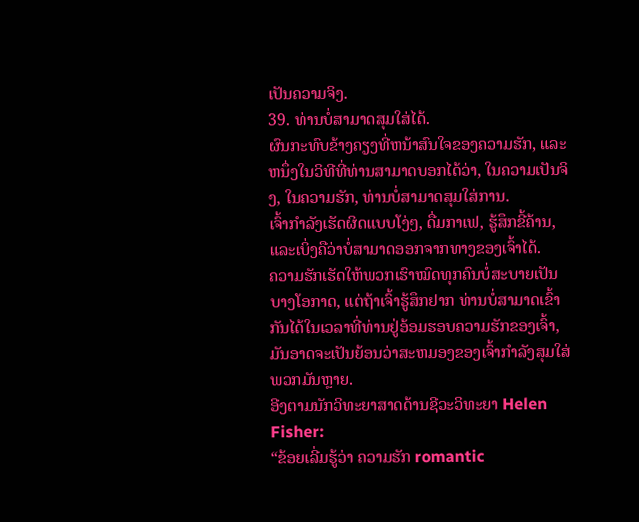ເປັນຄວາມຈິງ.
39. ທ່ານບໍ່ສາມາດສຸມໃສ່ໄດ້.
ຜົນກະທົບຂ້າງຄຽງທີ່ຫນ້າສົນໃຈຂອງຄວາມຮັກ, ແລະຫນຶ່ງໃນວິທີທີ່ທ່ານສາມາດບອກໄດ້ວ່າ, ໃນຄວາມເປັນຈິງ, ໃນຄວາມຮັກ, ທ່ານບໍ່ສາມາດສຸມໃສ່ການ.
ເຈົ້າກໍາລັງເຮັດຜິດແບບໂງ່ໆ, ດື່ມກາເຟ, ຮູ້ສຶກຂີ້ຄ້ານ, ແລະເບິ່ງຄືວ່າບໍ່ສາມາດອອກຈາກທາງຂອງເຈົ້າໄດ້.
ຄວາມຮັກເຮັດໃຫ້ພວກເຮົາໝົດທຸກຄົນບໍ່ສະບາຍເປັນບາງໂອກາດ, ແຕ່ຖ້າເຈົ້າຮູ້ສຶກຢາກ ທ່ານບໍ່ສາມາດເຂົ້າກັນໄດ້ໃນເວລາທີ່ທ່ານຢູ່ອ້ອມຮອບຄວາມຮັກຂອງເຈົ້າ, ມັນອາດຈະເປັນຍ້ອນວ່າສະຫມອງຂອງເຈົ້າກໍາລັງສຸມໃສ່ພວກມັນຫຼາຍ.
ອີງຕາມນັກວິທະຍາສາດດ້ານຊີວະວິທະຍາ Helen Fisher:
“ຂ້ອຍເລີ່ມຮູ້ວ່າ ຄວາມຮັກ romantic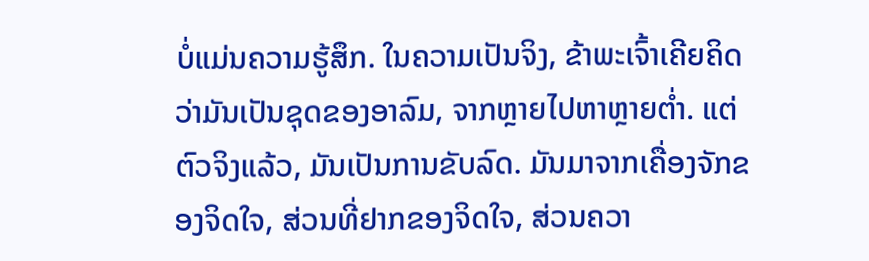ບໍ່ແມ່ນຄວາມຮູ້ສຶກ. ໃນຄວາມເປັນຈິງ, ຂ້າພະເຈົ້າເຄີຍຄິດວ່າມັນເປັນຊຸດຂອງອາລົມ, ຈາກຫຼາຍໄປຫາຫຼາຍຕໍ່າ. ແຕ່ຕົວຈິງແລ້ວ, ມັນເປັນການຂັບລົດ. ມັນມາຈາກເຄື່ອງຈັກຂອງຈິດໃຈ, ສ່ວນທີ່ຢາກຂອງຈິດໃຈ, ສ່ວນຄວາ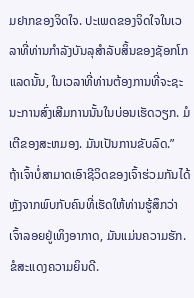ມຢາກຂອງຈິດໃຈ. ປະເພດຂອງຈິດໃຈໃນເວລາທີ່ທ່ານກໍາລັງບັນລຸສໍາລັບສິ້ນຂອງຊັອກໂກແລດນັ້ນ, ໃນເວລາທີ່ທ່ານຕ້ອງການທີ່ຈະຊະນະການສົ່ງເສີມການນັ້ນໃນບ່ອນເຮັດວຽກ. ມໍເຕີຂອງສະຫມອງ. ມັນເປັນການຂັບລົດ.”
ຖ້າເຈົ້າບໍ່ສາມາດເອົາຊີວິດຂອງເຈົ້າຮ່ວມກັນໄດ້ຫຼັງຈາກພົບກັບຄົນທີ່ເຮັດໃຫ້ທ່ານຮູ້ສຶກວ່າເຈົ້າລອຍຢູ່ເທິງອາກາດ, ມັນແມ່ນຄວາມຮັກ. ຂໍສະແດງຄວາມຍິນດີ.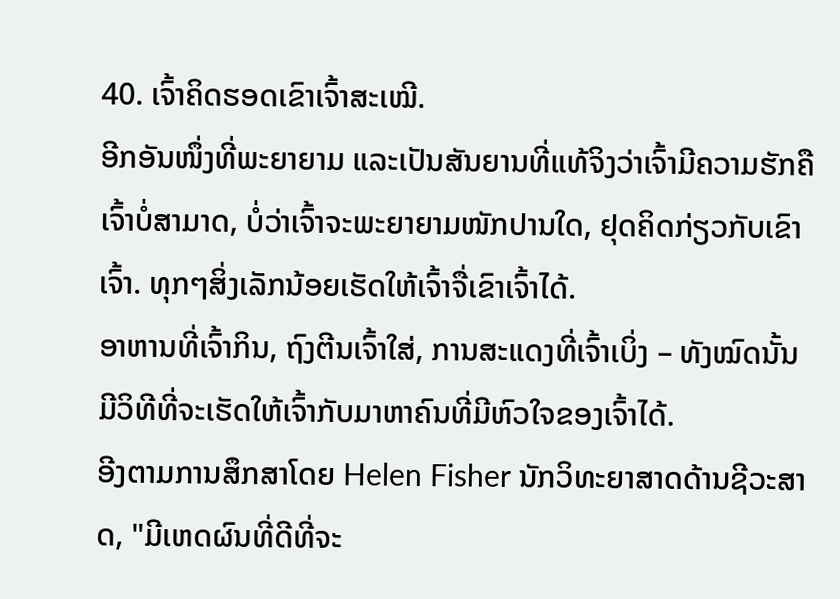40. ເຈົ້າຄິດຮອດເຂົາເຈົ້າສະເໝີ.
ອີກອັນໜຶ່ງທີ່ພະຍາຍາມ ແລະເປັນສັນຍານທີ່ແທ້ຈິງວ່າເຈົ້າມີຄວາມຮັກຄືເຈົ້າບໍ່ສາມາດ, ບໍ່ວ່າເຈົ້າຈະພະຍາຍາມໜັກປານໃດ, ຢຸດຄິດກ່ຽວກັບເຂົາເຈົ້າ. ທຸກໆສິ່ງເລັກນ້ອຍເຮັດໃຫ້ເຈົ້າຈື່ເຂົາເຈົ້າໄດ້.
ອາຫານທີ່ເຈົ້າກິນ, ຖົງຕີນເຈົ້າໃສ່, ການສະແດງທີ່ເຈົ້າເບິ່ງ – ທັງໝົດນັ້ນມີວິທີທີ່ຈະເຮັດໃຫ້ເຈົ້າກັບມາຫາຄົນທີ່ມີຫົວໃຈຂອງເຈົ້າໄດ້.
ອີງຕາມການສຶກສາໂດຍ Helen Fisher ນັກວິທະຍາສາດດ້ານຊີວະສາດ, "ມີເຫດຜົນທີ່ດີທີ່ຈະ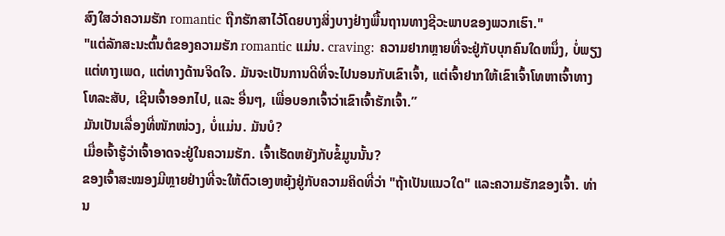ສົງໃສວ່າຄວາມຮັກ romantic ຖືກຮັກສາໄວ້ໂດຍບາງສິ່ງບາງຢ່າງພື້ນຖານທາງຊີວະພາບຂອງພວກເຮົາ."
"ແຕ່ລັກສະນະຕົ້ນຕໍຂອງຄວາມຮັກ romantic ແມ່ນ. craving: ຄວາມຢາກຫຼາຍທີ່ຈະຢູ່ກັບບຸກຄົນໃດຫນຶ່ງ, ບໍ່ພຽງແຕ່ທາງເພດ, ແຕ່ທາງດ້ານຈິດໃຈ. ມັນຈະເປັນການດີທີ່ຈະໄປນອນກັບເຂົາເຈົ້າ, ແຕ່ເຈົ້າຢາກໃຫ້ເຂົາເຈົ້າໂທຫາເຈົ້າທາງໂທລະສັບ, ເຊີນເຈົ້າອອກໄປ, ແລະ ອື່ນໆ, ເພື່ອບອກເຈົ້າວ່າເຂົາເຈົ້າຮັກເຈົ້າ.”
ມັນເປັນເລື່ອງທີ່ໜັກໜ່ວງ, ບໍ່ແມ່ນ. ມັນບໍ?
ເມື່ອເຈົ້າຮູ້ວ່າເຈົ້າອາດຈະຢູ່ໃນຄວາມຮັກ. ເຈົ້າເຮັດຫຍັງກັບຂໍ້ມູນນັ້ນ?
ຂອງເຈົ້າສະໝອງມີຫຼາຍຢ່າງທີ່ຈະໃຫ້ຕົວເອງຫຍຸ້ງຢູ່ກັບຄວາມຄິດທີ່ວ່າ "ຖ້າເປັນແນວໃດ" ແລະຄວາມຮັກຂອງເຈົ້າ. ທ່ານ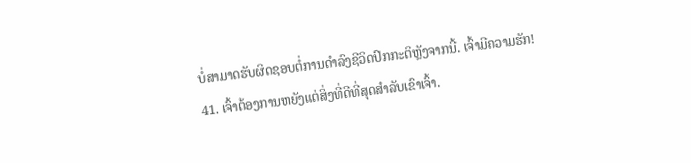ບໍ່ສາມາດຮັບຜິດຊອບຕໍ່ການດໍາລົງຊີວິດປົກກະຕິຫຼັງຈາກນີ້. ເຈົ້າມີຄວາມຮັກ!
41. ເຈົ້າຕ້ອງການຫຍັງແຕ່ສິ່ງທີ່ດີທີ່ສຸດສຳລັບເຂົາເຈົ້າ.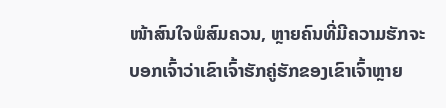ໜ້າສົນໃຈພໍສົມຄວນ, ຫຼາຍຄົນທີ່ມີຄວາມຮັກຈະບອກເຈົ້າວ່າເຂົາເຈົ້າຮັກຄູ່ຮັກຂອງເຂົາເຈົ້າຫຼາຍ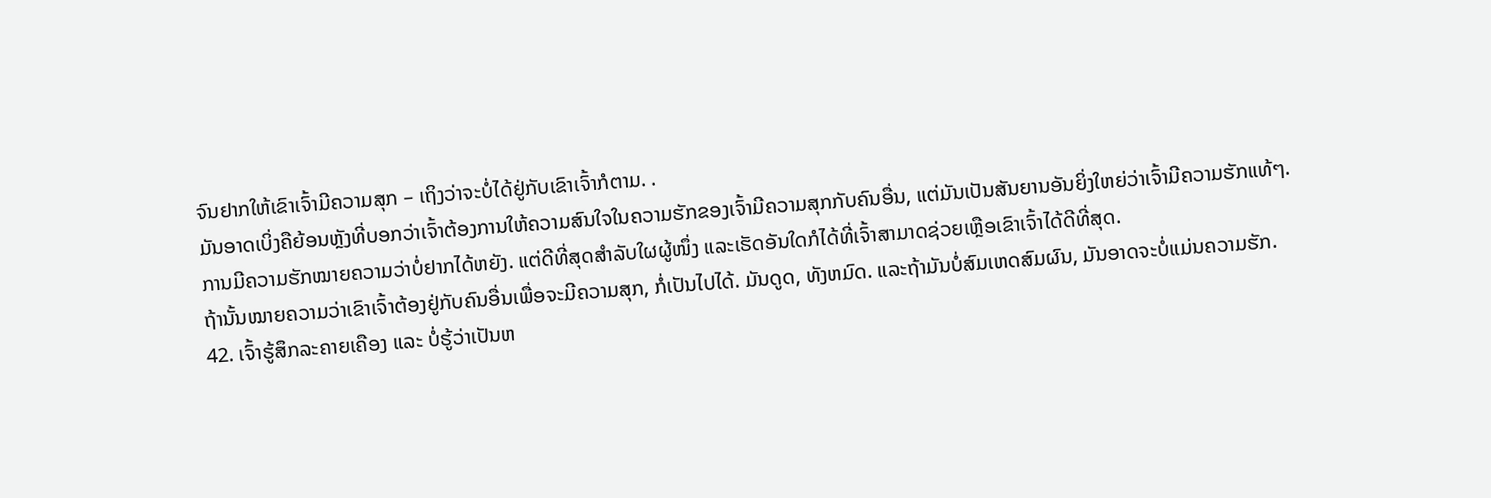ຈົນຢາກໃຫ້ເຂົາເຈົ້າມີຄວາມສຸກ – ເຖິງວ່າຈະບໍ່ໄດ້ຢູ່ກັບເຂົາເຈົ້າກໍຕາມ. .
ມັນອາດເບິ່ງຄືຍ້ອນຫຼັງທີ່ບອກວ່າເຈົ້າຕ້ອງການໃຫ້ຄວາມສົນໃຈໃນຄວາມຮັກຂອງເຈົ້າມີຄວາມສຸກກັບຄົນອື່ນ, ແຕ່ມັນເປັນສັນຍານອັນຍິ່ງໃຫຍ່ວ່າເຈົ້າມີຄວາມຮັກແທ້ໆ.
ການມີຄວາມຮັກໝາຍຄວາມວ່າບໍ່ຢາກໄດ້ຫຍັງ. ແຕ່ດີທີ່ສຸດສຳລັບໃຜຜູ້ໜຶ່ງ ແລະເຮັດອັນໃດກໍໄດ້ທີ່ເຈົ້າສາມາດຊ່ວຍເຫຼືອເຂົາເຈົ້າໄດ້ດີທີ່ສຸດ.
ຖ້ານັ້ນໝາຍຄວາມວ່າເຂົາເຈົ້າຕ້ອງຢູ່ກັບຄົນອື່ນເພື່ອຈະມີຄວາມສຸກ, ກໍ່ເປັນໄປໄດ້. ມັນດູດ, ທັງຫມົດ. ແລະຖ້າມັນບໍ່ສົມເຫດສົມຜົນ, ມັນອາດຈະບໍ່ແມ່ນຄວາມຮັກ.
42. ເຈົ້າຮູ້ສຶກລະຄາຍເຄືອງ ແລະ ບໍ່ຮູ້ວ່າເປັນຫ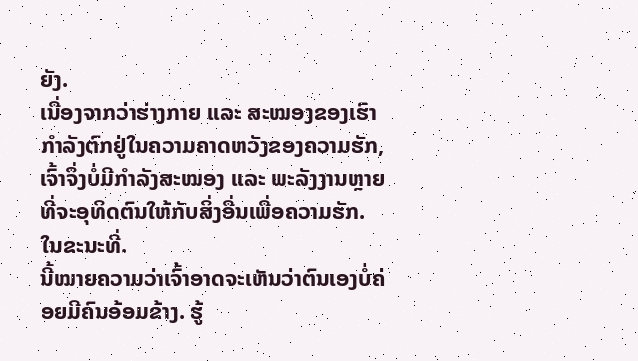ຍັງ.
ເນື່ອງຈາກວ່າຮ່າງກາຍ ແລະ ສະໝອງຂອງເຮົາກຳລັງຕົກຢູ່ໃນຄວາມຄາດຫວັງຂອງຄວາມຮັກ, ເຈົ້າຈຶ່ງບໍ່ມີກຳລັງສະໝອງ ແລະ ພະລັງງານຫຼາຍທີ່ຈະອຸທິດຕົນໃຫ້ກັບສິ່ງອື່ນເພື່ອຄວາມຮັກ. ໃນຂະນະທີ່.
ນີ້ໝາຍຄວາມວ່າເຈົ້າອາດຈະເຫັນວ່າຕົນເອງບໍ່ຄ່ອຍມີຄົນອ້ອມຂ້າງ. ຮູ້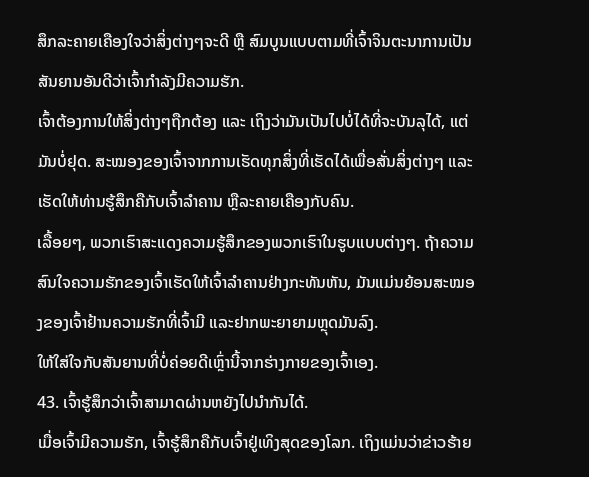ສຶກລະຄາຍເຄືອງໃຈວ່າສິ່ງຕ່າງໆຈະດີ ຫຼື ສົມບູນແບບຕາມທີ່ເຈົ້າຈິນຕະນາການເປັນສັນຍານອັນດີວ່າເຈົ້າກຳລັງມີຄວາມຮັກ.
ເຈົ້າຕ້ອງການໃຫ້ສິ່ງຕ່າງໆຖືກຕ້ອງ ແລະ ເຖິງວ່າມັນເປັນໄປບໍ່ໄດ້ທີ່ຈະບັນລຸໄດ້, ແຕ່ມັນບໍ່ຢຸດ. ສະໝອງຂອງເຈົ້າຈາກການເຮັດທຸກສິ່ງທີ່ເຮັດໄດ້ເພື່ອສັ່ນສິ່ງຕ່າງໆ ແລະເຮັດໃຫ້ທ່ານຮູ້ສຶກຄືກັບເຈົ້າລຳຄານ ຫຼືລະຄາຍເຄືອງກັບຄົນ.
ເລື້ອຍໆ, ພວກເຮົາສະແດງຄວາມຮູ້ສຶກຂອງພວກເຮົາໃນຮູບແບບຕ່າງໆ. ຖ້າຄວາມສົນໃຈຄວາມຮັກຂອງເຈົ້າເຮັດໃຫ້ເຈົ້າລຳຄານຢ່າງກະທັນຫັນ, ມັນແມ່ນຍ້ອນສະໝອງຂອງເຈົ້າຢ້ານຄວາມຮັກທີ່ເຈົ້າມີ ແລະຢາກພະຍາຍາມຫຼຸດມັນລົງ.
ໃຫ້ໃສ່ໃຈກັບສັນຍານທີ່ບໍ່ຄ່ອຍດີເຫຼົ່ານີ້ຈາກຮ່າງກາຍຂອງເຈົ້າເອງ.
43. ເຈົ້າຮູ້ສຶກວ່າເຈົ້າສາມາດຜ່ານຫຍັງໄປນຳກັນໄດ້.
ເມື່ອເຈົ້າມີຄວາມຮັກ, ເຈົ້າຮູ້ສຶກຄືກັບເຈົ້າຢູ່ເທິງສຸດຂອງໂລກ. ເຖິງແມ່ນວ່າຂ່າວຮ້າຍ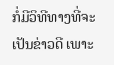ກໍ່ມີວິທີທາງທີ່ຈະເປັນຂ່າວດີ ເພາະ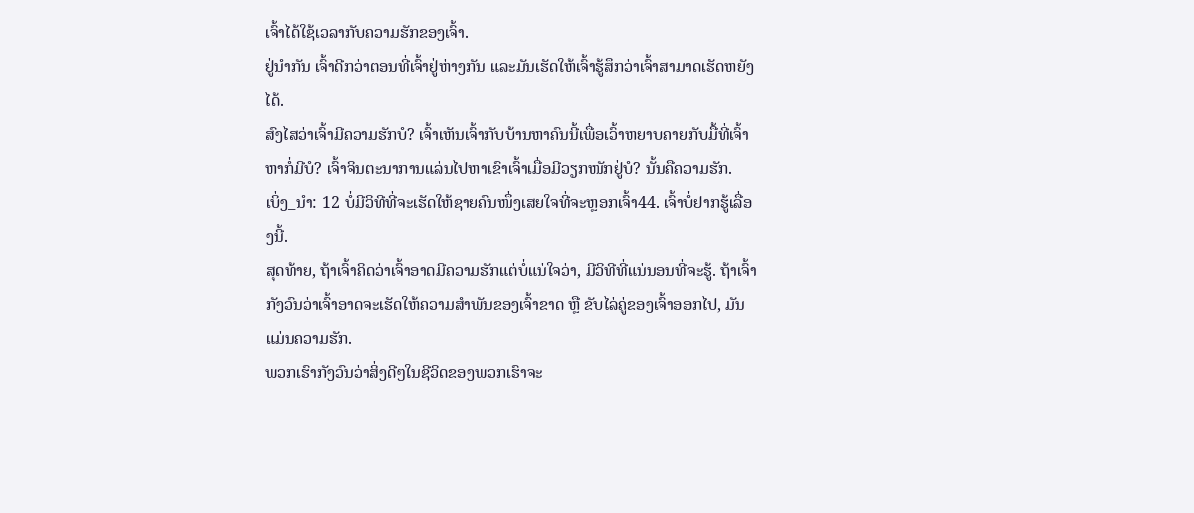ເຈົ້າໄດ້ໃຊ້ເວລາກັບຄວາມຮັກຂອງເຈົ້າ.
ຢູ່ນຳກັນ ເຈົ້າດີກວ່າຕອນທີ່ເຈົ້າຢູ່ຫ່າງກັນ ແລະມັນເຮັດໃຫ້ເຈົ້າຮູ້ສຶກວ່າເຈົ້າສາມາດເຮັດຫຍັງໄດ້.
ສົງໄສວ່າເຈົ້າມີຄວາມຮັກບໍ? ເຈົ້າເຫັນເຈົ້າກັບບ້ານຫາຄົນນີ້ເພື່ອເວົ້າຫຍາບຄາຍກັບມື້ທີ່ເຈົ້າຫາກໍ່ມີບໍ? ເຈົ້າຈິນຕະນາການແລ່ນໄປຫາເຂົາເຈົ້າເມື່ອມີວຽກໜັກຢູ່ບໍ? ນັ້ນຄືຄວາມຮັກ.
ເບິ່ງ_ນຳ: 12 ບໍ່ມີວິທີທີ່ຈະເຮັດໃຫ້ຊາຍຄົນໜຶ່ງເສຍໃຈທີ່ຈະຫຼອກເຈົ້າ44. ເຈົ້າບໍ່ຢາກຮູ້ເລື່ອງນີ້.
ສຸດທ້າຍ, ຖ້າເຈົ້າຄິດວ່າເຈົ້າອາດມີຄວາມຮັກແຕ່ບໍ່ແນ່ໃຈວ່າ, ມີວິທີທີ່ແນ່ນອນທີ່ຈະຮູ້. ຖ້າເຈົ້າກັງວົນວ່າເຈົ້າອາດຈະເຮັດໃຫ້ຄວາມສຳພັນຂອງເຈົ້າຂາດ ຫຼື ຂັບໄລ່ຄູ່ຂອງເຈົ້າອອກໄປ, ມັນແມ່ນຄວາມຮັກ.
ພວກເຮົາກັງວົນວ່າສິ່ງດີໆໃນຊີວິດຂອງພວກເຮົາຈະ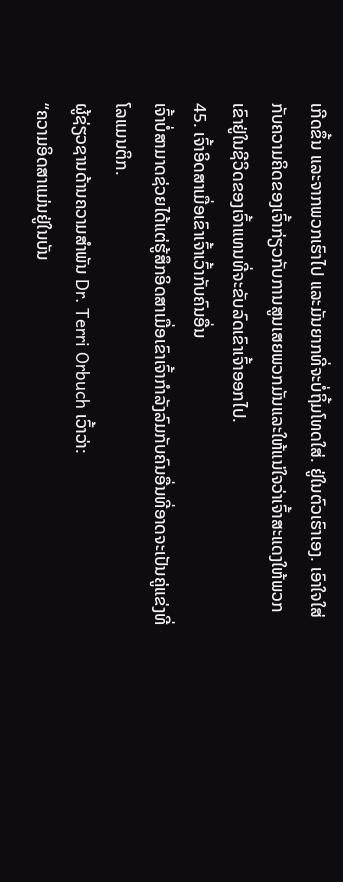ເກີດຂຶ້ນ ແລະຈາກພວກເຮົາໄປ ແລະມັນຍາກທີ່ຈະບໍ່ຖິ້ມໂທດໃສ່. ຢູ່ໃນຕົວເຮົາເອງ. ເອົາໃຈໃສ່ກັບຄວາມຄິດຂອງເຈົ້າກ່ຽວກັບການສູນເສຍພວກມັນແລະໃຫ້ແນ່ໃຈວ່າເຈົ້າສະແດງໃຫ້ພວກເຂົາຢູ່ໃນຊີວິດຂອງເຈົ້າແທນທີ່ຈະຂັບລົດເຂົາເຈົ້າອອກໄປ.
45. ເຈົ້າອິດສາເມື່ອເຂົາເຈົ້າເວົ້າກັບຄົນອື່ນ
ເຈົ້າບໍ່ສາມາດຊ່ວຍໄດ້ແຕ່ຮູ້ສຶກອິດສາເມື່ອເຂົາເຈົ້າກຳລັງລົມກັບຄົນອື່ນທີ່ອາດຈະເປັນຄູ່ແຂ່ງທີ່ໂລແມນຕິກ.
ຜູ້ຊ່ຽວຊານດ້ານຄວາມສຳພັນ Dr. Terri Orbuch ເວົ້າວ່າ:
“ຄວາມອິດສາແມ່ນຢູ່ໃນບັນ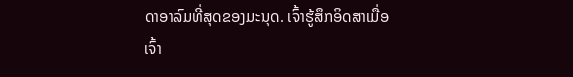ດາອາລົມທີ່ສຸດຂອງມະນຸດ. ເຈົ້າຮູ້ສຶກອິດສາເມື່ອເຈົ້າ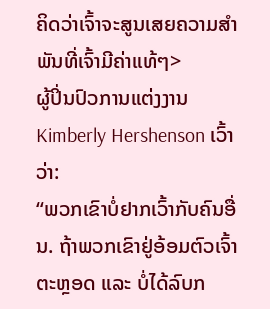ຄິດວ່າເຈົ້າຈະສູນເສຍຄວາມສຳພັນທີ່ເຈົ້າມີຄ່າແທ້ໆ>
ຜູ້ປິ່ນປົວການແຕ່ງງານ Kimberly Hershenson ເວົ້າວ່າ:
“ພວກເຂົາບໍ່ຢາກເວົ້າກັບຄົນອື່ນ. ຖ້າພວກເຂົາຢູ່ອ້ອມຕົວເຈົ້າຕະຫຼອດ ແລະ ບໍ່ໄດ້ລົບກ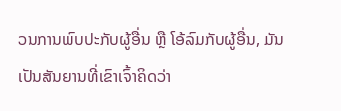ວນການພົບປະກັບຜູ້ອື່ນ ຫຼື ໂອ້ລົມກັບຜູ້ອື່ນ, ມັນເປັນສັນຍານທີ່ເຂົາເຈົ້າຄິດວ່າ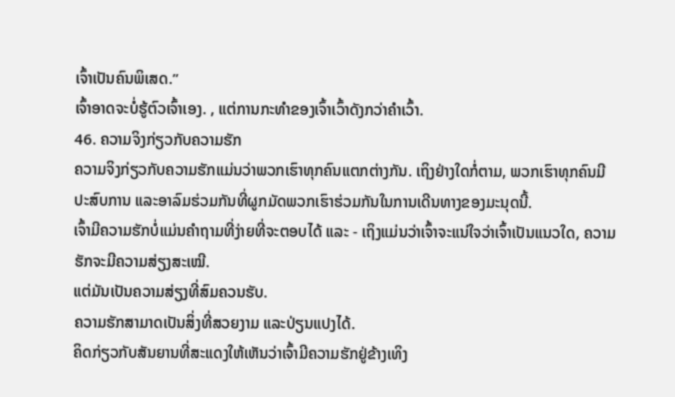ເຈົ້າເປັນຄົນພິເສດ.”
ເຈົ້າອາດຈະບໍ່ຮູ້ຕົວເຈົ້າເອງ. , ແຕ່ການກະທຳຂອງເຈົ້າເວົ້າດັງກວ່າຄຳເວົ້າ.
46. ຄວາມຈິງກ່ຽວກັບຄວາມຮັກ
ຄວາມຈິງກ່ຽວກັບຄວາມຮັກແມ່ນວ່າພວກເຮົາທຸກຄົນແຕກຕ່າງກັນ. ເຖິງຢ່າງໃດກໍ່ຕາມ, ພວກເຮົາທຸກຄົນມີປະສົບການ ແລະອາລົມຮ່ວມກັນທີ່ຜູກມັດພວກເຮົາຮ່ວມກັນໃນການເດີນທາງຂອງມະນຸດນີ້.
ເຈົ້າມີຄວາມຮັກບໍ່ແມ່ນຄຳຖາມທີ່ງ່າຍທີ່ຈະຕອບໄດ້ ແລະ - ເຖິງແມ່ນວ່າເຈົ້າຈະແນ່ໃຈວ່າເຈົ້າເປັນແນວໃດ, ຄວາມຮັກຈະມີຄວາມສ່ຽງສະເໝີ.
ແຕ່ມັນເປັນຄວາມສ່ຽງທີ່ສົມຄວນຮັບ.
ຄວາມຮັກສາມາດເປັນສິ່ງທີ່ສວຍງາມ ແລະປ່ຽນແປງໄດ້.
ຄິດກ່ຽວກັບສັນຍານທີ່ສະແດງໃຫ້ເຫັນວ່າເຈົ້າມີຄວາມຮັກຢູ່ຂ້າງເທິງ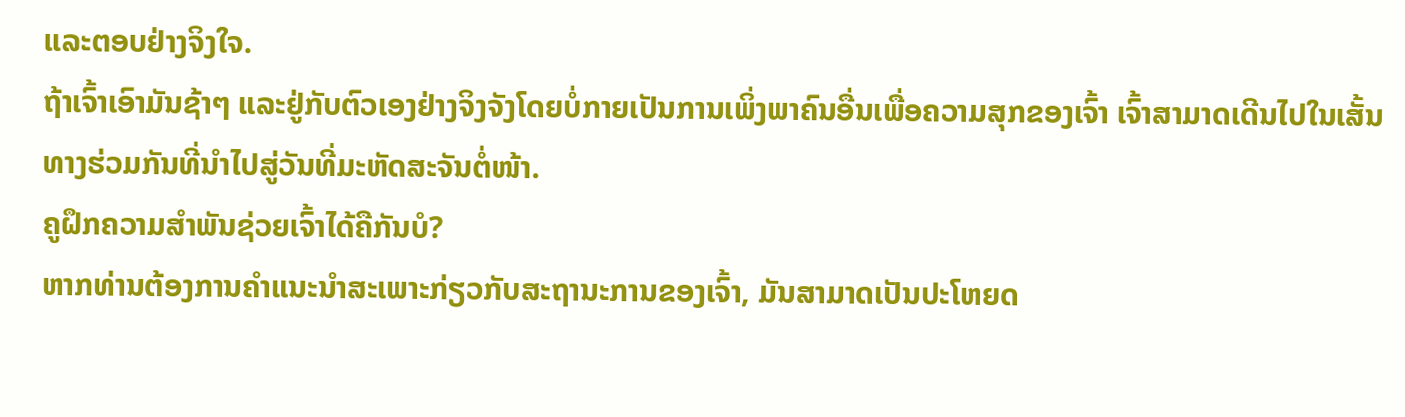ແລະຕອບຢ່າງຈິງໃຈ.
ຖ້າເຈົ້າເອົາມັນຊ້າໆ ແລະຢູ່ກັບຕົວເອງຢ່າງຈິງຈັງໂດຍບໍ່ກາຍເປັນການເພິ່ງພາຄົນອື່ນເພື່ອຄວາມສຸກຂອງເຈົ້າ ເຈົ້າສາມາດເດີນໄປໃນເສັ້ນທາງຮ່ວມກັນທີ່ນຳໄປສູ່ວັນທີ່ມະຫັດສະຈັນຕໍ່ໜ້າ.
ຄູຝຶກຄວາມສຳພັນຊ່ວຍເຈົ້າໄດ້ຄືກັນບໍ?
ຫາກທ່ານຕ້ອງການຄຳແນະນຳສະເພາະກ່ຽວກັບສະຖານະການຂອງເຈົ້າ, ມັນສາມາດເປັນປະໂຫຍດ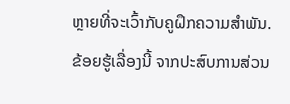ຫຼາຍທີ່ຈະເວົ້າກັບຄູຝຶກຄວາມສຳພັນ.
ຂ້ອຍຮູ້ເລື່ອງນີ້ ຈາກປະສົບການສ່ວນ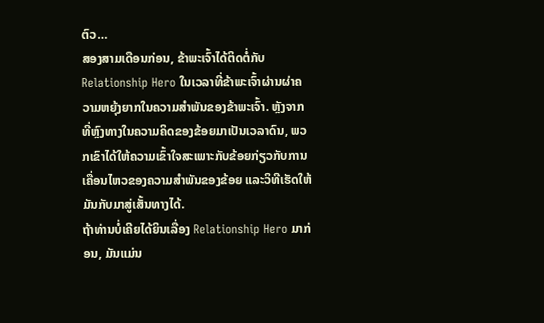ຕົວ…
ສອງສາມເດືອນກ່ອນ, ຂ້າພະເຈົ້າໄດ້ຕິດຕໍ່ກັບ Relationship Hero ໃນເວລາທີ່ຂ້າພະເຈົ້າຜ່ານຜ່າຄວາມຫຍຸ້ງຍາກໃນຄວາມສຳພັນຂອງຂ້າພະເຈົ້າ. ຫຼັງຈາກທີ່ຫຼົງທາງໃນຄວາມຄິດຂອງຂ້ອຍມາເປັນເວລາດົນ, ພວກເຂົາໄດ້ໃຫ້ຄວາມເຂົ້າໃຈສະເພາະກັບຂ້ອຍກ່ຽວກັບການເຄື່ອນໄຫວຂອງຄວາມສຳພັນຂອງຂ້ອຍ ແລະວິທີເຮັດໃຫ້ມັນກັບມາສູ່ເສັ້ນທາງໄດ້.
ຖ້າທ່ານບໍ່ເຄີຍໄດ້ຍິນເລື່ອງ Relationship Hero ມາກ່ອນ, ມັນແມ່ນ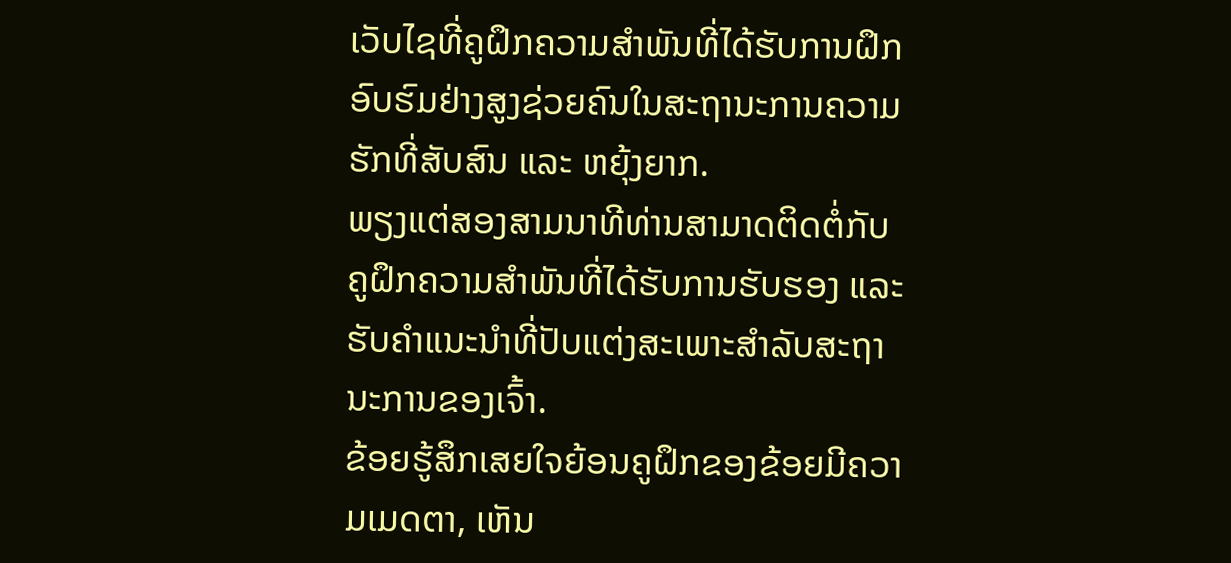ເວັບໄຊທີ່ຄູຝຶກຄວາມສຳພັນທີ່ໄດ້ຮັບການຝຶກອົບຮົມຢ່າງສູງຊ່ວຍຄົນໃນສະຖານະການຄວາມຮັກທີ່ສັບສົນ ແລະ ຫຍຸ້ງຍາກ.
ພຽງແຕ່ສອງສາມນາທີທ່ານສາມາດຕິດຕໍ່ກັບຄູຝຶກຄວາມສຳພັນທີ່ໄດ້ຮັບການຮັບຮອງ ແລະ ຮັບຄຳແນະນຳທີ່ປັບແຕ່ງສະເພາະສຳລັບສະຖານະການຂອງເຈົ້າ.
ຂ້ອຍຮູ້ສຶກເສຍໃຈຍ້ອນຄູຝຶກຂອງຂ້ອຍມີຄວາມເມດຕາ, ເຫັນ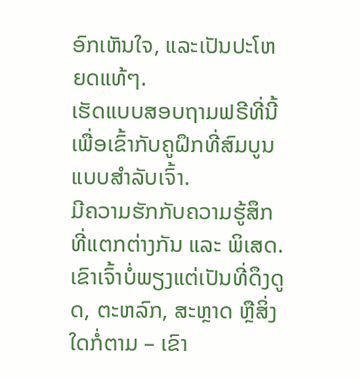ອົກເຫັນໃຈ, ແລະເປັນປະໂຫຍດແທ້ໆ.
ເຮັດແບບສອບຖາມຟຣີທີ່ນີ້ເພື່ອເຂົ້າກັບຄູຝຶກທີ່ສົມບູນແບບສຳລັບເຈົ້າ.
ມີຄວາມຮັກກັບຄວາມຮູ້ສຶກ ທີ່ແຕກຕ່າງກັນ ແລະ ພິເສດ. ເຂົາເຈົ້າບໍ່ພຽງແຕ່ເປັນທີ່ດຶງດູດ, ຕະຫລົກ, ສະຫຼາດ ຫຼືສິ່ງໃດກໍ່ຕາມ – ເຂົາ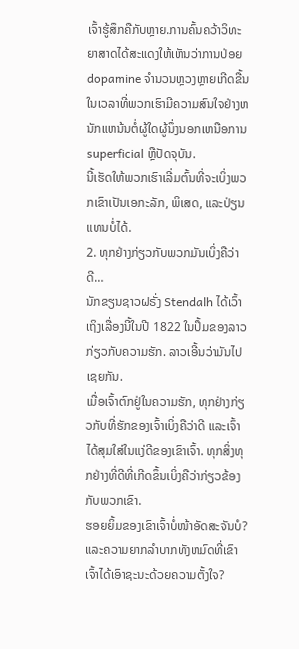ເຈົ້າຮູ້ສຶກຄືກັບຫຼາຍ.ການຄົ້ນຄວ້າວິທະຍາສາດໄດ້ສະແດງໃຫ້ເຫັນວ່າການປ່ອຍ dopamine ຈໍານວນຫຼວງຫຼາຍເກີດຂື້ນໃນເວລາທີ່ພວກເຮົາມີຄວາມສົນໃຈຢ່າງຫນັກແຫນ້ນຕໍ່ຜູ້ໃດຜູ້ນຶ່ງນອກເຫນືອການ superficial ຫຼືປັດຈຸບັນ.
ນີ້ເຮັດໃຫ້ພວກເຮົາເລີ່ມຕົ້ນທີ່ຈະເບິ່ງພວກເຂົາເປັນເອກະລັກ, ພິເສດ, ແລະປ່ຽນແທນບໍ່ໄດ້.
2. ທຸກຢ່າງກ່ຽວກັບພວກມັນເບິ່ງຄືວ່າດີ…
ນັກຂຽນຊາວຝຣັ່ງ Stendalh ໄດ້ເວົ້າເຖິງເລື່ອງນີ້ໃນປີ 1822 ໃນປຶ້ມຂອງລາວ ກ່ຽວກັບຄວາມຮັກ. ລາວເອີ້ນວ່າມັນໄປເຊຍກັນ.
ເມື່ອເຈົ້າຕົກຢູ່ໃນຄວາມຮັກ, ທຸກຢ່າງກ່ຽວກັບທີ່ຮັກຂອງເຈົ້າເບິ່ງຄືວ່າດີ ແລະເຈົ້າໄດ້ສຸມໃສ່ໃນແງ່ດີຂອງເຂົາເຈົ້າ. ທຸກສິ່ງທຸກຢ່າງທີ່ດີທີ່ເກີດຂຶ້ນເບິ່ງຄືວ່າກ່ຽວຂ້ອງກັບພວກເຂົາ.
ຮອຍຍິ້ມຂອງເຂົາເຈົ້າບໍ່ໜ້າອັດສະຈັນບໍ? ແລະຄວາມຍາກລໍາບາກທັງຫມົດທີ່ເຂົາເຈົ້າໄດ້ເອົາຊະນະດ້ວຍຄວາມຕັ້ງໃຈ?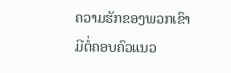ຄວາມຮັກຂອງພວກເຂົາມີຕໍ່ຄອບຄົວແນວ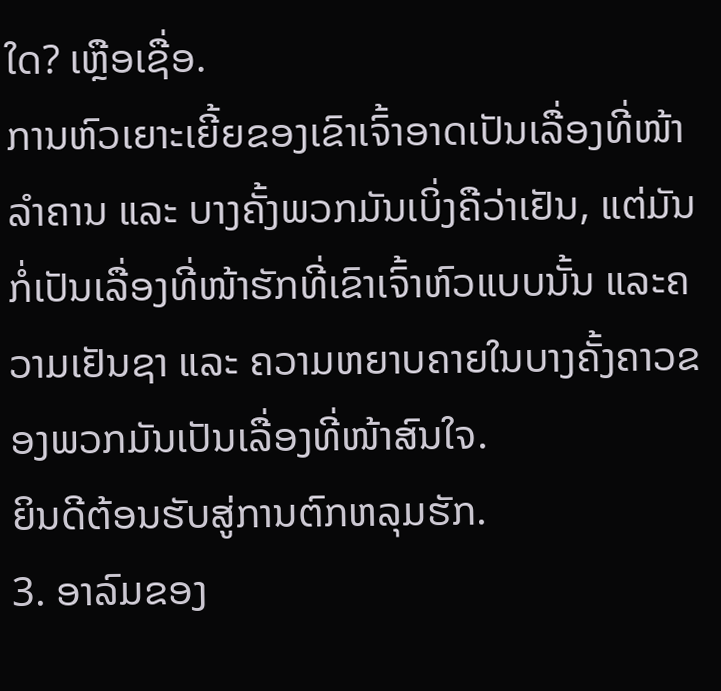ໃດ? ເຫຼືອເຊື່ອ.
ການຫົວເຍາະເຍີ້ຍຂອງເຂົາເຈົ້າອາດເປັນເລື່ອງທີ່ໜ້າລຳຄານ ແລະ ບາງຄັ້ງພວກມັນເບິ່ງຄືວ່າເຢັນ, ແຕ່ມັນກໍ່ເປັນເລື່ອງທີ່ໜ້າຮັກທີ່ເຂົາເຈົ້າຫົວແບບນັ້ນ ແລະຄວາມເຢັນຊາ ແລະ ຄວາມຫຍາບຄາຍໃນບາງຄັ້ງຄາວຂອງພວກມັນເປັນເລື່ອງທີ່ໜ້າສົນໃຈ.
ຍິນດີຕ້ອນຮັບສູ່ການຕົກຫລຸມຮັກ.
3. ອາລົມຂອງ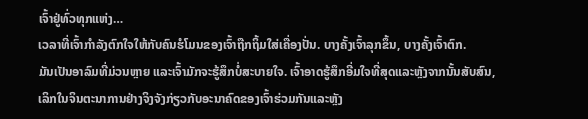ເຈົ້າຢູ່ທົ່ວທຸກແຫ່ງ…
ເວລາທີ່ເຈົ້າກຳລັງຕົກໃຈໃຫ້ກັບຄົນຮໍໂມນຂອງເຈົ້າຖືກຖິ້ມໃສ່ເຄື່ອງປັ່ນ. ບາງຄັ້ງເຈົ້າລຸກຂຶ້ນ, ບາງຄັ້ງເຈົ້າຕົກ.
ມັນເປັນອາລົມທີ່ມ່ວນຫຼາຍ ແລະເຈົ້າມັກຈະຮູ້ສຶກບໍ່ສະບາຍໃຈ. ເຈົ້າອາດຮູ້ສຶກອີ່ມໃຈທີ່ສຸດແລະຫຼັງຈາກນັ້ນສັບສົນ, ເລິກໃນຈິນຕະນາການຢ່າງຈິງຈັງກ່ຽວກັບອະນາຄົດຂອງເຈົ້າຮ່ວມກັນແລະຫຼັງ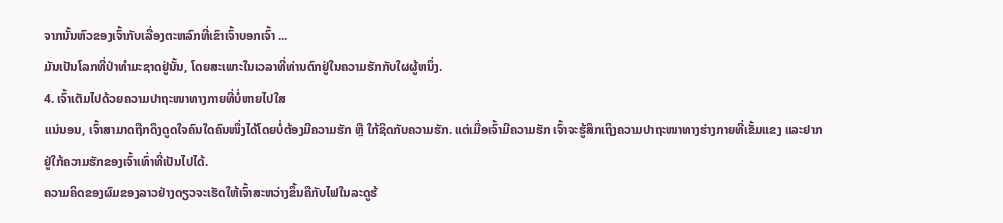ຈາກນັ້ນຫົວຂອງເຈົ້າກັບເລື່ອງຕະຫລົກທີ່ເຂົາເຈົ້າບອກເຈົ້າ ...
ມັນເປັນໂລກທີ່ປ່າທໍາມະຊາດຢູ່ນັ້ນ, ໂດຍສະເພາະໃນເວລາທີ່ທ່ານຕົກຢູ່ໃນຄວາມຮັກກັບໃຜຜູ້ຫນຶ່ງ.
4. ເຈົ້າເຕັມໄປດ້ວຍຄວາມປາຖະໜາທາງກາຍທີ່ບໍ່ຫາຍໄປໃສ
ແນ່ນອນ, ເຈົ້າສາມາດຖືກດຶງດູດໃຈຄົນໃດຄົນໜຶ່ງໄດ້ໂດຍບໍ່ຕ້ອງມີຄວາມຮັກ ຫຼື ໃກ້ຊິດກັບຄວາມຮັກ. ແຕ່ເມື່ອເຈົ້າມີຄວາມຮັກ ເຈົ້າຈະຮູ້ສຶກເຖິງຄວາມປາຖະໜາທາງຮ່າງກາຍທີ່ເຂັ້ມແຂງ ແລະຢາກຢູ່ໃກ້ຄວາມຮັກຂອງເຈົ້າເທົ່າທີ່ເປັນໄປໄດ້.
ຄວາມຄິດຂອງຜົມຂອງລາວຢ່າງດຽວຈະເຮັດໃຫ້ເຈົ້າສະຫວ່າງຂຶ້ນຄືກັບໄຟໃນລະດູຮ້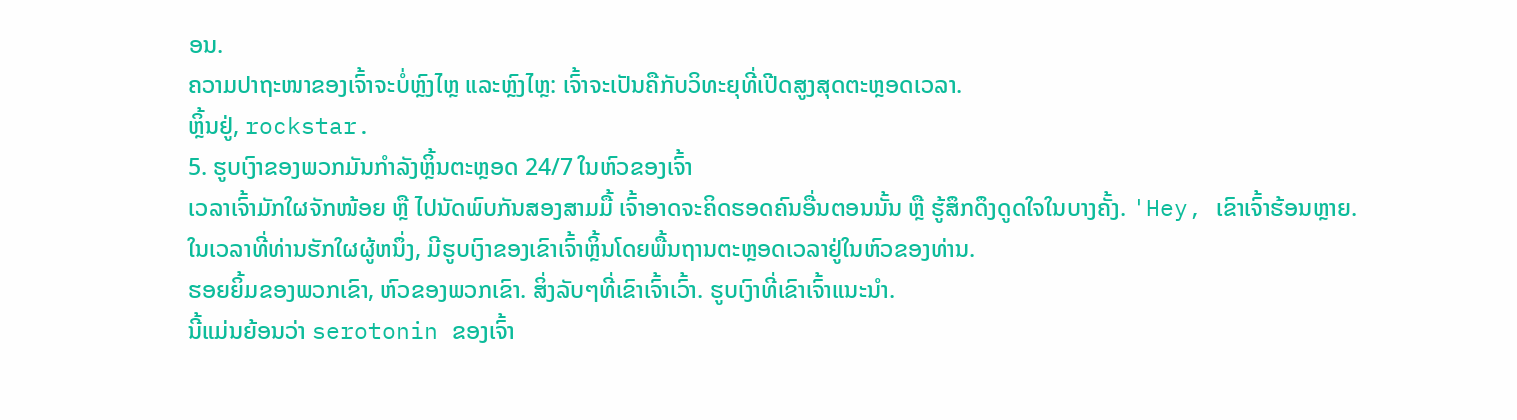ອນ.
ຄວາມປາຖະໜາຂອງເຈົ້າຈະບໍ່ຫຼົງໄຫຼ ແລະຫຼົງໄຫຼ: ເຈົ້າຈະເປັນຄືກັບວິທະຍຸທີ່ເປີດສູງສຸດຕະຫຼອດເວລາ.
ຫຼິ້ນຢູ່, rockstar.
5. ຮູບເງົາຂອງພວກມັນກຳລັງຫຼິ້ນຕະຫຼອດ 24/7 ໃນຫົວຂອງເຈົ້າ
ເວລາເຈົ້າມັກໃຜຈັກໜ້ອຍ ຫຼື ໄປນັດພົບກັນສອງສາມມື້ ເຈົ້າອາດຈະຄິດຮອດຄົນອື່ນຕອນນັ້ນ ຫຼື ຮູ້ສຶກດຶງດູດໃຈໃນບາງຄັ້ງ. 'Hey, ເຂົາເຈົ້າຮ້ອນຫຼາຍ.
ໃນເວລາທີ່ທ່ານຮັກໃຜຜູ້ຫນຶ່ງ, ມີຮູບເງົາຂອງເຂົາເຈົ້າຫຼິ້ນໂດຍພື້ນຖານຕະຫຼອດເວລາຢູ່ໃນຫົວຂອງທ່ານ.
ຮອຍຍິ້ມຂອງພວກເຂົາ, ຫົວຂອງພວກເຂົາ. ສິ່ງລັບໆທີ່ເຂົາເຈົ້າເວົ້າ. ຮູບເງົາທີ່ເຂົາເຈົ້າແນະນໍາ.
ນີ້ແມ່ນຍ້ອນວ່າ serotonin ຂອງເຈົ້າ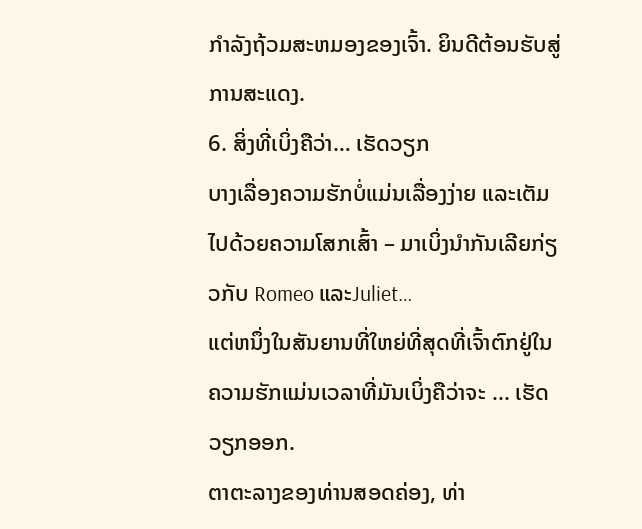ກໍາລັງຖ້ວມສະຫມອງຂອງເຈົ້າ. ຍິນດີຕ້ອນຮັບສູ່ການສະແດງ.
6. ສິ່ງທີ່ເບິ່ງຄືວ່າ… ເຮັດວຽກ
ບາງເລື່ອງຄວາມຮັກບໍ່ແມ່ນເລື່ອງງ່າຍ ແລະເຕັມໄປດ້ວຍຄວາມໂສກເສົ້າ – ມາເບິ່ງນຳກັນເລີຍກ່ຽວກັບ Romeo ແລະJuliet…
ແຕ່ຫນຶ່ງໃນສັນຍານທີ່ໃຫຍ່ທີ່ສຸດທີ່ເຈົ້າຕົກຢູ່ໃນຄວາມຮັກແມ່ນເວລາທີ່ມັນເບິ່ງຄືວ່າຈະ ... ເຮັດວຽກອອກ.
ຕາຕະລາງຂອງທ່ານສອດຄ່ອງ, ທ່າ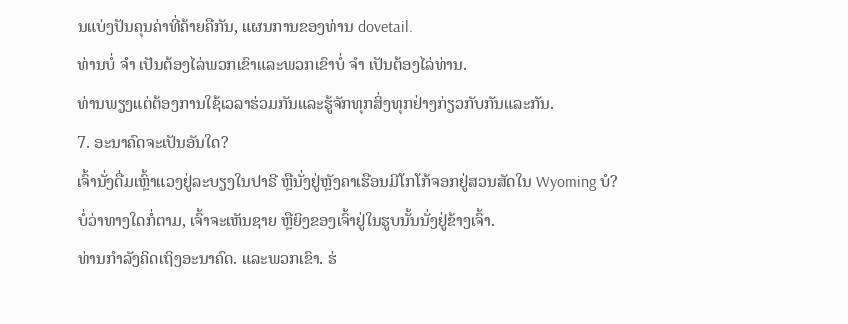ນແບ່ງປັນຄຸນຄ່າທີ່ຄ້າຍຄືກັນ, ແຜນການຂອງທ່ານ dovetail.
ທ່ານບໍ່ ຈຳ ເປັນຕ້ອງໄລ່ພວກເຂົາແລະພວກເຂົາບໍ່ ຈຳ ເປັນຕ້ອງໄລ່ທ່ານ.
ທ່ານພຽງແຕ່ຕ້ອງການໃຊ້ເວລາຮ່ວມກັນແລະຮູ້ຈັກທຸກສິ່ງທຸກຢ່າງກ່ຽວກັບກັນແລະກັນ.
7. ອະນາຄົດຈະເປັນອັນໃດ?
ເຈົ້ານັ່ງດື່ມເຫຼົ້າແວງຢູ່ລະບຽງໃນປາຣີ ຫຼືນັ່ງຢູ່ຫຼັງຄາເຮືອນມີໂກໂກ້ຈອກຢູ່ສວນສັດໃນ Wyoming ບໍ?
ບໍ່ວ່າທາງໃດກໍ່ຕາມ, ເຈົ້າຈະເຫັນຊາຍ ຫຼືຍິງຂອງເຈົ້າຢູ່ໃນຮູບນັ້ນນັ່ງຢູ່ຂ້າງເຈົ້າ.
ທ່ານກຳລັງຄິດເຖິງອະນາຄົດ. ແລະພວກເຂົາ. ຮ່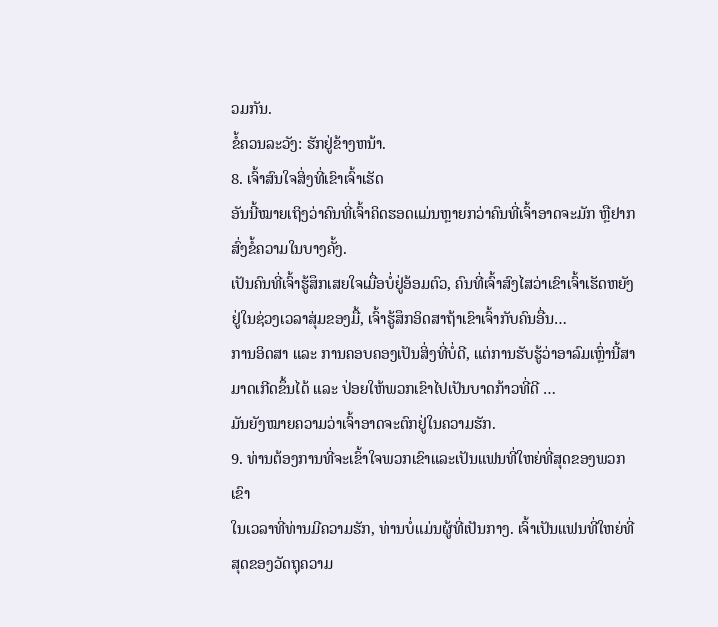ວມກັນ.
ຂໍ້ຄວນລະວັງ: ຮັກຢູ່ຂ້າງຫນ້າ.
8. ເຈົ້າສົນໃຈສິ່ງທີ່ເຂົາເຈົ້າເຮັດ
ອັນນີ້ໝາຍເຖິງວ່າຄົນທີ່ເຈົ້າຄິດຮອດແມ່ນຫຼາຍກວ່າຄົນທີ່ເຈົ້າອາດຈະມັກ ຫຼືຢາກສົ່ງຂໍ້ຄວາມໃນບາງຄັ້ງ.
ເປັນຄົນທີ່ເຈົ້າຮູ້ສຶກເສຍໃຈເມື່ອບໍ່ຢູ່ອ້ອມຕົວ, ຄົນທີ່ເຈົ້າສົງໄສວ່າເຂົາເຈົ້າເຮັດຫຍັງຢູ່ໃນຊ່ວງເວລາສຸ່ມຂອງມື້, ເຈົ້າຮູ້ສຶກອິດສາຖ້າເຂົາເຈົ້າກັບຄົນອື່ນ…
ການອິດສາ ແລະ ການຄອບຄອງເປັນສິ່ງທີ່ບໍ່ດີ, ແຕ່ການຮັບຮູ້ວ່າອາລົມເຫຼົ່ານີ້ສາມາດເກີດຂຶ້ນໄດ້ ແລະ ປ່ອຍໃຫ້ພວກເຂົາໄປເປັນບາດກ້າວທີ່ດີ …
ມັນຍັງໝາຍຄວາມວ່າເຈົ້າອາດຈະຕົກຢູ່ໃນຄວາມຮັກ.
9. ທ່ານຕ້ອງການທີ່ຈະເຂົ້າໃຈພວກເຂົາແລະເປັນແຟນທີ່ໃຫຍ່ທີ່ສຸດຂອງພວກເຂົາ
ໃນເວລາທີ່ທ່ານມີຄວາມຮັກ, ທ່ານບໍ່ແມ່ນຜູ້ທີ່ເປັນກາງ. ເຈົ້າເປັນແຟນທີ່ໃຫຍ່ທີ່ສຸດຂອງວັດຖຸຄວາມ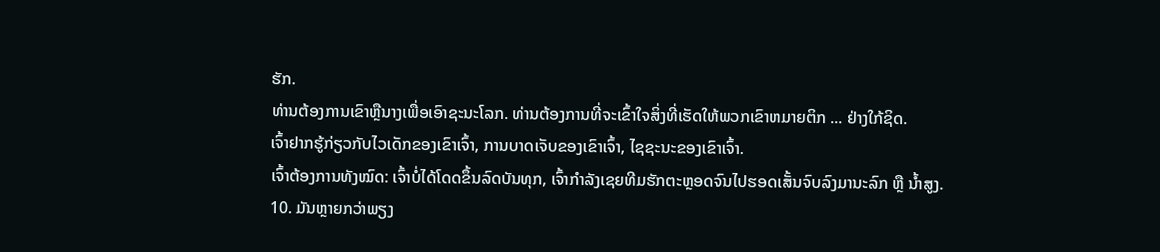ຮັກ.
ທ່ານຕ້ອງການເຂົາຫຼືນາງເພື່ອເອົາຊະນະໂລກ. ທ່ານຕ້ອງການທີ່ຈະເຂົ້າໃຈສິ່ງທີ່ເຮັດໃຫ້ພວກເຂົາຫມາຍຕິກ ... ຢ່າງໃກ້ຊິດ.
ເຈົ້າຢາກຮູ້ກ່ຽວກັບໄວເດັກຂອງເຂົາເຈົ້າ, ການບາດເຈັບຂອງເຂົາເຈົ້າ, ໄຊຊະນະຂອງເຂົາເຈົ້າ.
ເຈົ້າຕ້ອງການທັງໝົດ: ເຈົ້າບໍ່ໄດ້ໂດດຂຶ້ນລົດບັນທຸກ, ເຈົ້າກຳລັງເຊຍທີມຮັກຕະຫຼອດຈົນໄປຮອດເສັ້ນຈົບລົງມານະລົກ ຫຼື ນໍ້າສູງ.
10. ມັນຫຼາຍກວ່າພຽງ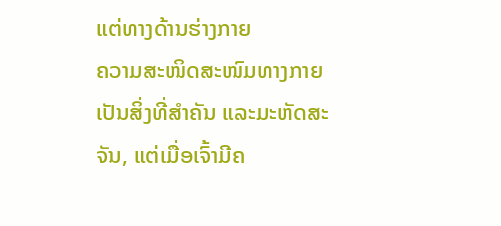ແຕ່ທາງດ້ານຮ່າງກາຍ
ຄວາມສະໜິດສະໜົມທາງກາຍເປັນສິ່ງທີ່ສຳຄັນ ແລະມະຫັດສະຈັນ, ແຕ່ເມື່ອເຈົ້າມີຄ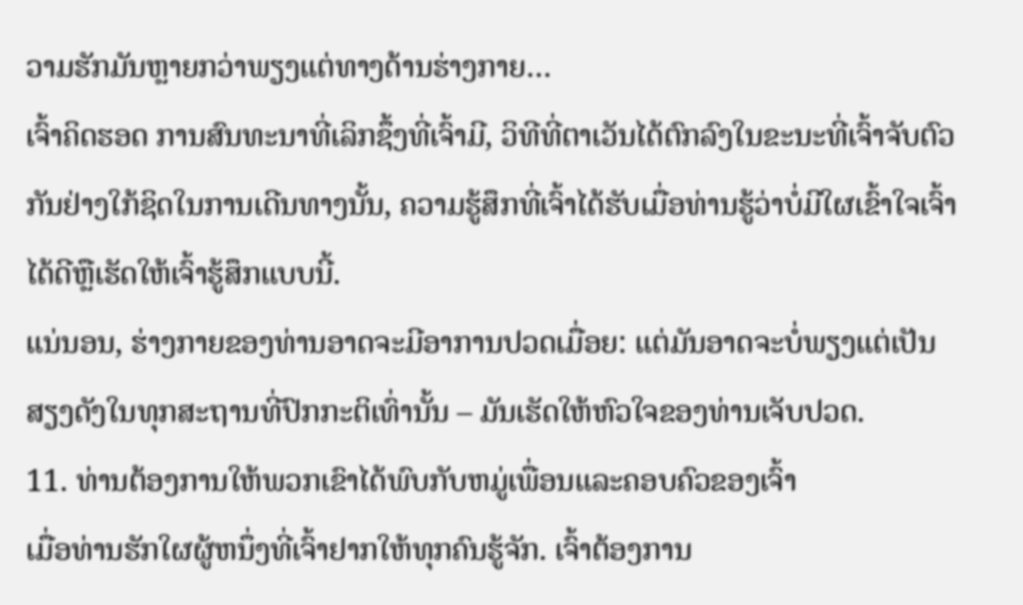ວາມຮັກມັນຫຼາຍກວ່າພຽງແຕ່ທາງດ້ານຮ່າງກາຍ…
ເຈົ້າຄິດຮອດ ການສົນທະນາທີ່ເລິກຊຶ້ງທີ່ເຈົ້າມີ, ວິທີທີ່ຕາເວັນໄດ້ຕົກລົງໃນຂະນະທີ່ເຈົ້າຈັບຕົວກັນຢ່າງໃກ້ຊິດໃນການເດີນທາງນັ້ນ, ຄວາມຮູ້ສຶກທີ່ເຈົ້າໄດ້ຮັບເມື່ອທ່ານຮູ້ວ່າບໍ່ມີໃຜເຂົ້າໃຈເຈົ້າໄດ້ດີຫຼືເຮັດໃຫ້ເຈົ້າຮູ້ສຶກແບບນີ້.
ແນ່ນອນ, ຮ່າງກາຍຂອງທ່ານອາດຈະມີອາການປວດເມື່ອຍ: ແຕ່ມັນອາດຈະບໍ່ພຽງແຕ່ເປັນສຽງດັງໃນທຸກສະຖານທີ່ປົກກະຕິເທົ່ານັ້ນ – ມັນເຮັດໃຫ້ຫົວໃຈຂອງທ່ານເຈັບປວດ.
11. ທ່ານຕ້ອງການໃຫ້ພວກເຂົາໄດ້ພົບກັບຫມູ່ເພື່ອນແລະຄອບຄົວຂອງເຈົ້າ
ເມື່ອທ່ານຮັກໃຜຜູ້ຫນຶ່ງທີ່ເຈົ້າຢາກໃຫ້ທຸກຄົນຮູ້ຈັກ. ເຈົ້າຕ້ອງການ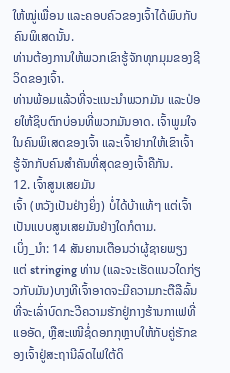ໃຫ້ໝູ່ເພື່ອນ ແລະຄອບຄົວຂອງເຈົ້າໄດ້ພົບກັບຄົນພິເສດນັ້ນ.
ທ່ານຕ້ອງການໃຫ້ພວກເຂົາຮູ້ຈັກທຸກມຸມຂອງຊີວິດຂອງເຈົ້າ.
ທ່ານພ້ອມແລ້ວທີ່ຈະແນະນຳພວກມັນ ແລະປ່ອຍໃຫ້ຊິບຕົກບ່ອນທີ່ພວກມັນອາດ. ເຈົ້າພູມໃຈໃນຄົນພິເສດຂອງເຈົ້າ ແລະເຈົ້າຢາກໃຫ້ເຂົາເຈົ້າຮູ້ຈັກກັບຄົນສຳຄັນທີ່ສຸດຂອງເຈົ້າຄືກັນ.
12. ເຈົ້າສູນເສຍມັນ
ເຈົ້າ (ຫວັງເປັນຢ່າງຍິ່ງ) ບໍ່ໄດ້ບ້າແທ້ໆ ແຕ່ເຈົ້າເປັນແບບສູນເສຍມັນຢ່າງໃດກໍຕາມ.
ເບິ່ງ_ນຳ: 14 ສັນຍານເຕືອນວ່າຜູ້ຊາຍພຽງແຕ່ stringing ທ່ານ (ແລະຈະເຮັດແນວໃດກ່ຽວກັບມັນ)ບາງທີເຈົ້າອາດຈະມີຄວາມກະຕືລືລົ້ນທີ່ຈະເລົ່າບົດກະວີຄວາມຮັກຢູ່ກາງຮ້ານກາເຟທີ່ແອອັດ, ຫຼືສະເໜີຊໍ່ດອກກຸຫຼາບໃຫ້ກັບຄູ່ຮັກຂອງເຈົ້າຢູ່ສະຖານີລົດໄຟໃຕ້ດິ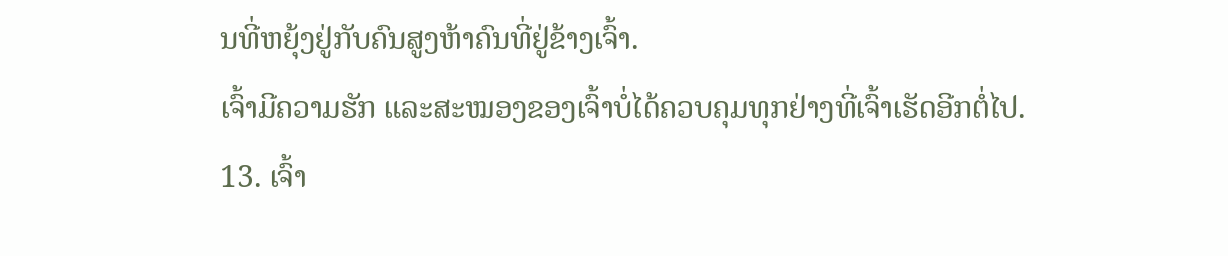ນທີ່ຫຍຸ້ງຢູ່ກັບຄົນສູງຫ້າຄົນທີ່ຢູ່ຂ້າງເຈົ້າ.
ເຈົ້າມີຄວາມຮັກ ແລະສະໝອງຂອງເຈົ້າບໍ່ໄດ້ຄວບຄຸມທຸກຢ່າງທີ່ເຈົ້າເຮັດອີກຕໍ່ໄປ.
13. ເຈົ້າ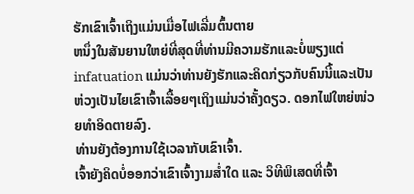ຮັກເຂົາເຈົ້າເຖິງແມ່ນເມື່ອໄຟເລີ່ມຕົ້ນຕາຍ
ຫນຶ່ງໃນສັນຍານໃຫຍ່ທີ່ສຸດທີ່ທ່ານມີຄວາມຮັກແລະບໍ່ພຽງແຕ່ infatuation ແມ່ນວ່າທ່ານຍັງຮັກແລະຄິດກ່ຽວກັບຄົນນີ້ແລະເປັນຫ່ວງເປັນໄຍເຂົາເຈົ້າເລື້ອຍໆເຖິງແມ່ນວ່າຄັ້ງດຽວ. ດອກໄຟໃຫຍ່ໜ່ວຍທຳອິດຕາຍລົງ.
ທ່ານຍັງຕ້ອງການໃຊ້ເວລາກັບເຂົາເຈົ້າ.
ເຈົ້າຍັງຄິດບໍ່ອອກວ່າເຂົາເຈົ້າງາມສໍ່າໃດ ແລະ ວິທີພິເສດທີ່ເຈົ້າ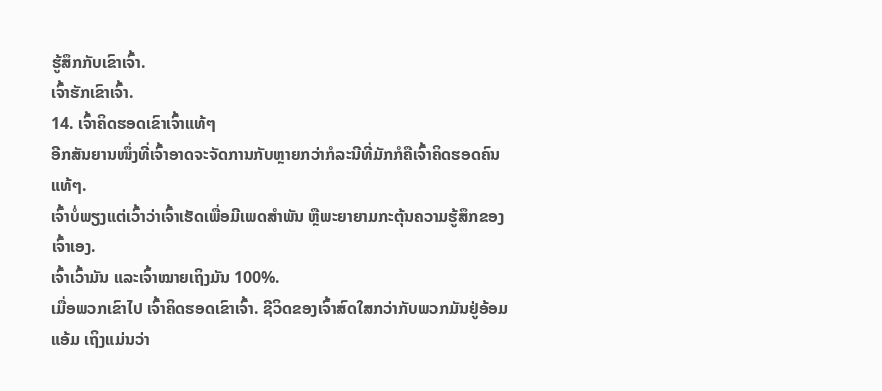ຮູ້ສຶກກັບເຂົາເຈົ້າ.
ເຈົ້າຮັກເຂົາເຈົ້າ.
14. ເຈົ້າຄິດຮອດເຂົາເຈົ້າແທ້ໆ
ອີກສັນຍານໜຶ່ງທີ່ເຈົ້າອາດຈະຈັດການກັບຫຼາຍກວ່າກໍລະນີທີ່ມັກກໍຄືເຈົ້າຄິດຮອດຄົນແທ້ໆ.
ເຈົ້າບໍ່ພຽງແຕ່ເວົ້າວ່າເຈົ້າເຮັດເພື່ອມີເພດສຳພັນ ຫຼືພະຍາຍາມກະຕຸ້ນຄວາມຮູ້ສຶກຂອງເຈົ້າເອງ.
ເຈົ້າເວົ້າມັນ ແລະເຈົ້າໝາຍເຖິງມັນ 100%.
ເມື່ອພວກເຂົາໄປ ເຈົ້າຄິດຮອດເຂົາເຈົ້າ. ຊີວິດຂອງເຈົ້າສົດໃສກວ່າກັບພວກມັນຢູ່ອ້ອມແອ້ມ ເຖິງແມ່ນວ່າ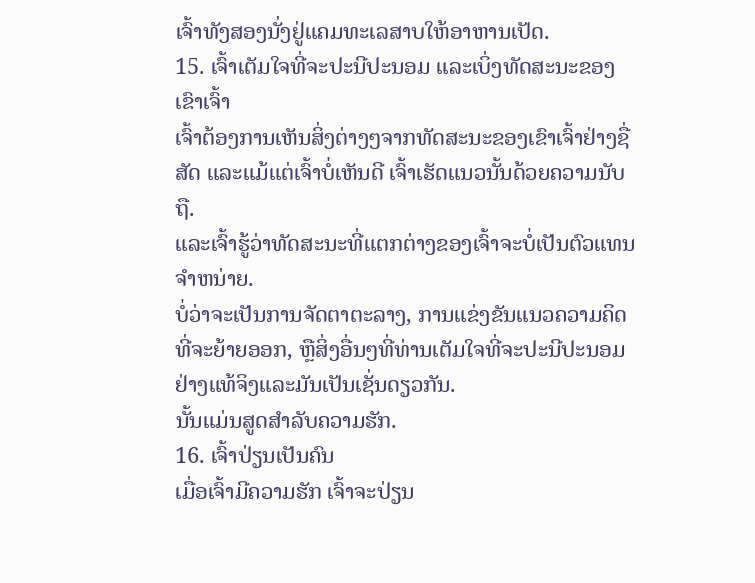ເຈົ້າທັງສອງນັ່ງຢູ່ແຄມທະເລສາບໃຫ້ອາຫານເປັດ.
15. ເຈົ້າເຕັມໃຈທີ່ຈະປະນີປະນອມ ແລະເບິ່ງທັດສະນະຂອງເຂົາເຈົ້າ
ເຈົ້າຕ້ອງການເຫັນສິ່ງຕ່າງໆຈາກທັດສະນະຂອງເຂົາເຈົ້າຢ່າງຊື່ສັດ ແລະແມ້ແຕ່ເຈົ້າບໍ່ເຫັນດີ ເຈົ້າເຮັດແນວນັ້ນດ້ວຍຄວາມນັບຖື.
ແລະເຈົ້າຮູ້ວ່າທັດສະນະທີ່ແຕກຕ່າງຂອງເຈົ້າຈະບໍ່ເປັນຕົວແທນຈໍາຫນ່າຍ.
ບໍ່ວ່າຈະເປັນການຈັດຕາຕະລາງ, ການແຂ່ງຂັນແນວຄວາມຄິດທີ່ຈະຍ້າຍອອກ, ຫຼືສິ່ງອື່ນໆທີ່ທ່ານເຕັມໃຈທີ່ຈະປະນີປະນອມຢ່າງແທ້ຈິງແລະມັນເປັນເຊັ່ນດຽວກັນ.
ນັ້ນແມ່ນສູດສໍາລັບຄວາມຮັກ.
16. ເຈົ້າປ່ຽນເປັນຄົນ
ເມື່ອເຈົ້າມີຄວາມຮັກ ເຈົ້າຈະປ່ຽນ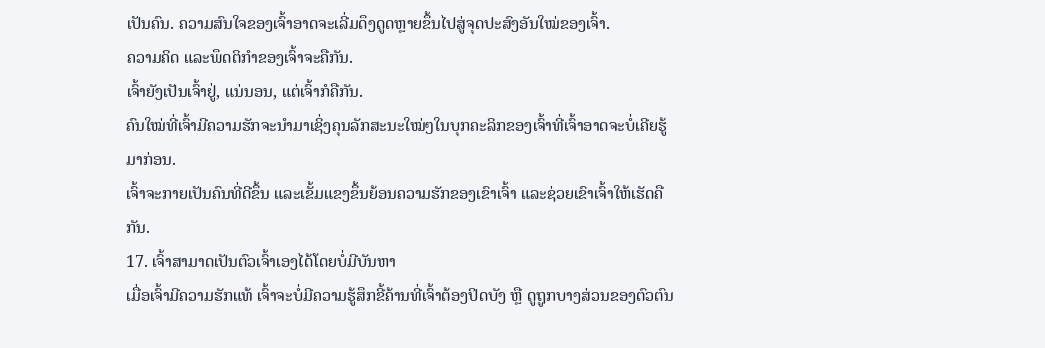ເປັນຄົນ. ຄວາມສົນໃຈຂອງເຈົ້າອາດຈະເລີ່ມດຶງດູດຫຼາຍຂຶ້ນໄປສູ່ຈຸດປະສົງອັນໃໝ່ຂອງເຈົ້າ.
ຄວາມຄິດ ແລະພຶດຕິກໍາຂອງເຈົ້າຈະຄືກັນ.
ເຈົ້າຍັງເປັນເຈົ້າຢູ່, ແນ່ນອນ, ແຕ່ເຈົ້າກໍຄືກັນ.
ຄົນໃໝ່ທີ່ເຈົ້າມີຄວາມຮັກຈະນຳມາເຊິ່ງຄຸນລັກສະນະໃໝ່ໆໃນບຸກຄະລິກຂອງເຈົ້າທີ່ເຈົ້າອາດຈະບໍ່ເຄີຍຮູ້ມາກ່ອນ.
ເຈົ້າຈະກາຍເປັນຄົນທີ່ດີຂຶ້ນ ແລະເຂັ້ມແຂງຂຶ້ນຍ້ອນຄວາມຮັກຂອງເຂົາເຈົ້າ ແລະຊ່ວຍເຂົາເຈົ້າໃຫ້ເຮັດຄືກັນ.
17. ເຈົ້າສາມາດເປັນຕົວເຈົ້າເອງໄດ້ໂດຍບໍ່ມີບັນຫາ
ເມື່ອເຈົ້າມີຄວາມຮັກແທ້ ເຈົ້າຈະບໍ່ມີຄວາມຮູ້ສຶກຂີ້ຄ້ານທີ່ເຈົ້າຕ້ອງປິດບັງ ຫຼື ດູຖູກບາງສ່ວນຂອງຕົວຕົນ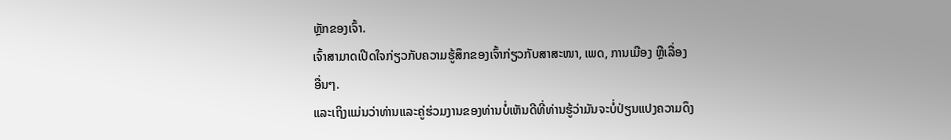ຫຼັກຂອງເຈົ້າ.
ເຈົ້າສາມາດເປີດໃຈກ່ຽວກັບຄວາມຮູ້ສຶກຂອງເຈົ້າກ່ຽວກັບສາສະໜາ, ເພດ, ການເມືອງ ຫຼືເລື່ອງອື່ນໆ.
ແລະເຖິງແມ່ນວ່າທ່ານແລະຄູ່ຮ່ວມງານຂອງທ່ານບໍ່ເຫັນດີທີ່ທ່ານຮູ້ວ່າມັນຈະບໍ່ປ່ຽນແປງຄວາມດຶງ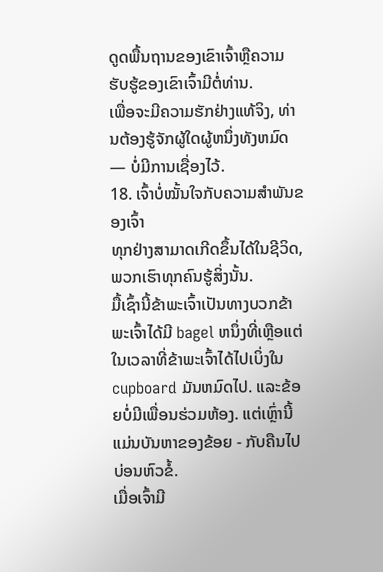ດູດພື້ນຖານຂອງເຂົາເຈົ້າຫຼືຄວາມຮັບຮູ້ຂອງເຂົາເຈົ້າມີຕໍ່ທ່ານ.
ເພື່ອຈະມີຄວາມຮັກຢ່າງແທ້ຈິງ, ທ່ານຕ້ອງຮູ້ຈັກຜູ້ໃດຜູ້ຫນຶ່ງທັງຫມົດ — ບໍ່ມີການເຊື່ອງໄວ້.
18. ເຈົ້າບໍ່ໝັ້ນໃຈກັບຄວາມສຳພັນຂອງເຈົ້າ
ທຸກຢ່າງສາມາດເກີດຂຶ້ນໄດ້ໃນຊີວິດ, ພວກເຮົາທຸກຄົນຮູ້ສິ່ງນັ້ນ.
ມື້ເຊົ້ານີ້ຂ້າພະເຈົ້າເປັນທາງບວກຂ້າພະເຈົ້າໄດ້ມີ bagel ຫນຶ່ງທີ່ເຫຼືອແຕ່ໃນເວລາທີ່ຂ້າພະເຈົ້າໄດ້ໄປເບິ່ງໃນcupboard ມັນຫມົດໄປ. ແລະຂ້ອຍບໍ່ມີເພື່ອນຮ່ວມຫ້ອງ. ແຕ່ເຫຼົ່ານີ້ແມ່ນບັນຫາຂອງຂ້ອຍ - ກັບຄືນໄປບ່ອນຫົວຂໍ້.
ເມື່ອເຈົ້າມີ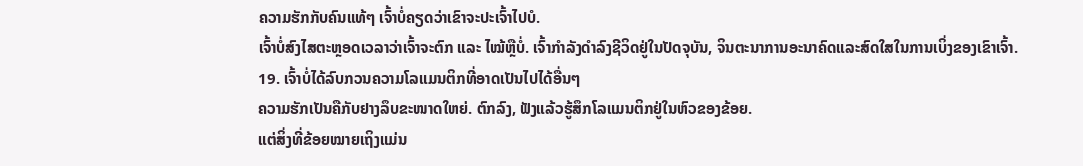ຄວາມຮັກກັບຄົນແທ້ໆ ເຈົ້າບໍ່ຄຽດວ່າເຂົາຈະປະເຈົ້າໄປບໍ.
ເຈົ້າບໍ່ສົງໄສຕະຫຼອດເວລາວ່າເຈົ້າຈະຕົກ ແລະ ໄໝ້ຫຼືບໍ່. ເຈົ້າກໍາລັງດໍາລົງຊີວິດຢູ່ໃນປັດຈຸບັນ, ຈິນຕະນາການອະນາຄົດແລະສົດໃສໃນການເບິ່ງຂອງເຂົາເຈົ້າ.
19. ເຈົ້າບໍ່ໄດ້ລົບກວນຄວາມໂລແມນຕິກທີ່ອາດເປັນໄປໄດ້ອື່ນໆ
ຄວາມຮັກເປັນຄືກັບຢາງລຶບຂະໜາດໃຫຍ່. ຕົກລົງ, ຟັງແລ້ວຮູ້ສຶກໂລແມນຕິກຢູ່ໃນຫົວຂອງຂ້ອຍ.
ແຕ່ສິ່ງທີ່ຂ້ອຍໝາຍເຖິງແມ່ນ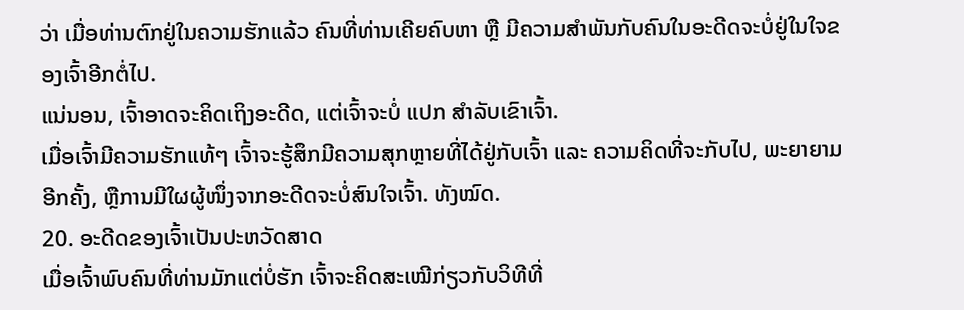ວ່າ ເມື່ອທ່ານຕົກຢູ່ໃນຄວາມຮັກແລ້ວ ຄົນທີ່ທ່ານເຄີຍຄົບຫາ ຫຼື ມີຄວາມສຳພັນກັບຄົນໃນອະດີດຈະບໍ່ຢູ່ໃນໃຈຂອງເຈົ້າອີກຕໍ່ໄປ.
ແນ່ນອນ, ເຈົ້າອາດຈະຄິດເຖິງອະດີດ, ແຕ່ເຈົ້າຈະບໍ່ ແປກ ສໍາລັບເຂົາເຈົ້າ.
ເມື່ອເຈົ້າມີຄວາມຮັກແທ້ໆ ເຈົ້າຈະຮູ້ສຶກມີຄວາມສຸກຫຼາຍທີ່ໄດ້ຢູ່ກັບເຈົ້າ ແລະ ຄວາມຄິດທີ່ຈະກັບໄປ, ພະຍາຍາມອີກຄັ້ງ, ຫຼືການມີໃຜຜູ້ໜຶ່ງຈາກອະດີດຈະບໍ່ສົນໃຈເຈົ້າ. ທັງໝົດ.
20. ອະດີດຂອງເຈົ້າເປັນປະຫວັດສາດ
ເມື່ອເຈົ້າພົບຄົນທີ່ທ່ານມັກແຕ່ບໍ່ຮັກ ເຈົ້າຈະຄິດສະເໝີກ່ຽວກັບວິທີທີ່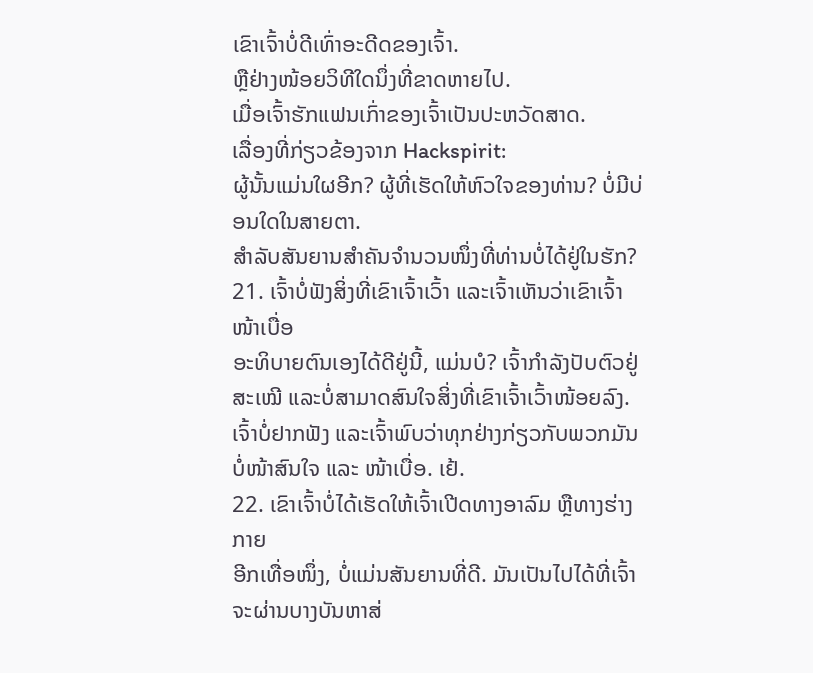ເຂົາເຈົ້າບໍ່ດີເທົ່າອະດີດຂອງເຈົ້າ.
ຫຼືຢ່າງໜ້ອຍວິທີໃດນຶ່ງທີ່ຂາດຫາຍໄປ.
ເມື່ອເຈົ້າຮັກແຟນເກົ່າຂອງເຈົ້າເປັນປະຫວັດສາດ.
ເລື່ອງທີ່ກ່ຽວຂ້ອງຈາກ Hackspirit:
ຜູ້ນັ້ນແມ່ນໃຜອີກ? ຜູ້ທີ່ເຮັດໃຫ້ຫົວໃຈຂອງທ່ານ? ບໍ່ມີບ່ອນໃດໃນສາຍຕາ.
ສຳລັບສັນຍານສຳຄັນຈຳນວນໜຶ່ງທີ່ທ່ານບໍ່ໄດ້ຢູ່ໃນຮັກ?
21. ເຈົ້າບໍ່ຟັງສິ່ງທີ່ເຂົາເຈົ້າເວົ້າ ແລະເຈົ້າເຫັນວ່າເຂົາເຈົ້າໜ້າເບື່ອ
ອະທິບາຍຕົນເອງໄດ້ດີຢູ່ນີ້, ແມ່ນບໍ? ເຈົ້າກຳລັງປັບຕົວຢູ່ສະເໝີ ແລະບໍ່ສາມາດສົນໃຈສິ່ງທີ່ເຂົາເຈົ້າເວົ້າໜ້ອຍລົງ.
ເຈົ້າບໍ່ຢາກຟັງ ແລະເຈົ້າພົບວ່າທຸກຢ່າງກ່ຽວກັບພວກມັນບໍ່ໜ້າສົນໃຈ ແລະ ໜ້າເບື່ອ. ເຢ້.
22. ເຂົາເຈົ້າບໍ່ໄດ້ເຮັດໃຫ້ເຈົ້າເປີດທາງອາລົມ ຫຼືທາງຮ່າງກາຍ
ອີກເທື່ອໜຶ່ງ, ບໍ່ແມ່ນສັນຍານທີ່ດີ. ມັນເປັນໄປໄດ້ທີ່ເຈົ້າຈະຜ່ານບາງບັນຫາສ່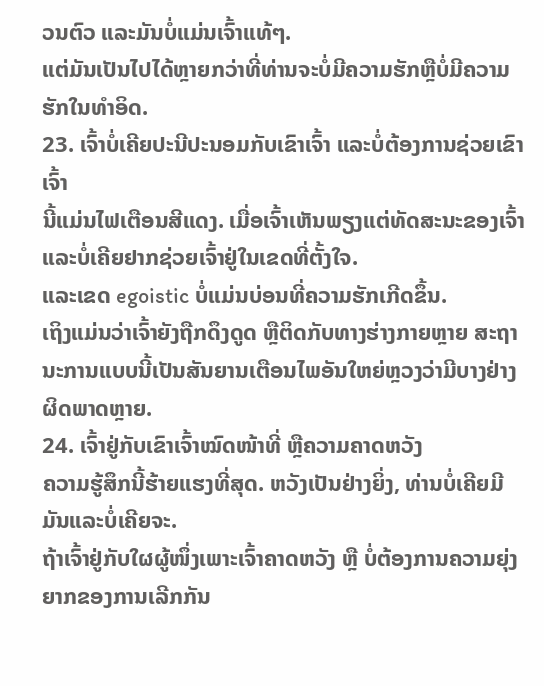ວນຕົວ ແລະມັນບໍ່ແມ່ນເຈົ້າແທ້ໆ.
ແຕ່ມັນເປັນໄປໄດ້ຫຼາຍກວ່າທີ່ທ່ານຈະບໍ່ມີຄວາມຮັກຫຼືບໍ່ມີຄວາມຮັກໃນທໍາອິດ.
23. ເຈົ້າບໍ່ເຄີຍປະນີປະນອມກັບເຂົາເຈົ້າ ແລະບໍ່ຕ້ອງການຊ່ວຍເຂົາເຈົ້າ
ນີ້ແມ່ນໄຟເຕືອນສີແດງ. ເມື່ອເຈົ້າເຫັນພຽງແຕ່ທັດສະນະຂອງເຈົ້າ ແລະບໍ່ເຄີຍຢາກຊ່ວຍເຈົ້າຢູ່ໃນເຂດທີ່ຕັ້ງໃຈ.
ແລະເຂດ egoistic ບໍ່ແມ່ນບ່ອນທີ່ຄວາມຮັກເກີດຂຶ້ນ.
ເຖິງແມ່ນວ່າເຈົ້າຍັງຖືກດຶງດູດ ຫຼືຕິດກັບທາງຮ່າງກາຍຫຼາຍ ສະຖານະການແບບນີ້ເປັນສັນຍານເຕືອນໄພອັນໃຫຍ່ຫຼວງວ່າມີບາງຢ່າງຜິດພາດຫຼາຍ.
24. ເຈົ້າຢູ່ກັບເຂົາເຈົ້າໝົດໜ້າທີ່ ຫຼືຄວາມຄາດຫວັງ
ຄວາມຮູ້ສຶກນີ້ຮ້າຍແຮງທີ່ສຸດ. ຫວັງເປັນຢ່າງຍິ່ງ, ທ່ານບໍ່ເຄີຍມີມັນແລະບໍ່ເຄີຍຈະ.
ຖ້າເຈົ້າຢູ່ກັບໃຜຜູ້ໜຶ່ງເພາະເຈົ້າຄາດຫວັງ ຫຼື ບໍ່ຕ້ອງການຄວາມຍຸ່ງຍາກຂອງການເລີກກັນ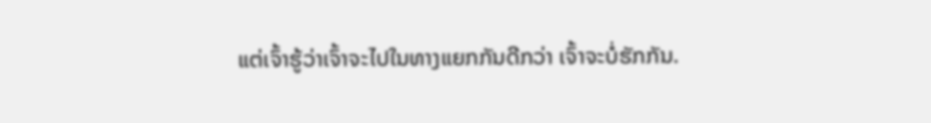ແຕ່ເຈົ້າຮູ້ວ່າເຈົ້າຈະໄປໃນທາງແຍກກັນດີກວ່າ ເຈົ້າຈະບໍ່ຮັກກັນ.